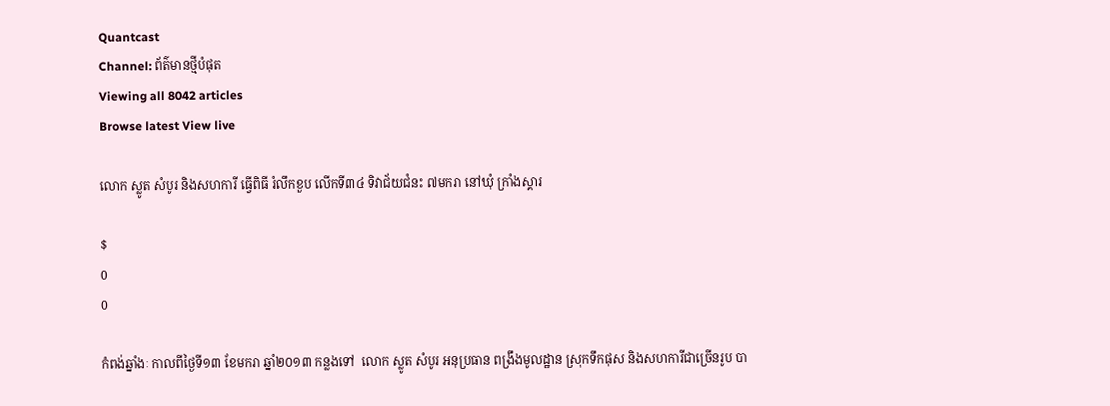Quantcast
Channel: ព័ត៌មានថ្មីបំផុត
Viewing all 8042 articles
Browse latest View live

លោក ស្លូត សំបូរ និងសហការី ធ្វើពិធី រំលឹកខួប លើកទី៣៤ ទិវាជ័យជំនះ ៧មករា នៅឃុំ ក្រាំងស្គារ

$
0
0

កំពង់ឆ្នាំងៈ កាលពីថ្ងៃទី១៣ ខែមករា ឆ្នាំ២០១៣ កន្លងទៅ  លោក ស្លូត សំបូរ អនុប្រធាន ពង្រឹងមូលដ្ឋាន ស្រុកទឹកផុស និងសហការីជាច្រើនរូប បា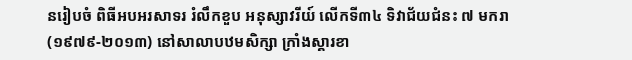នរៀបចំ ពិធីអបអរសាទរ រំលឹកខួប អនុស្សាវរីយ៍ លើកទី៣៤ ទិវាជ័យជំនះ ៧ មករា (១៩៧៩-២០១៣) នៅសាលាបឋមសិក្សា ក្រាំងស្គារខា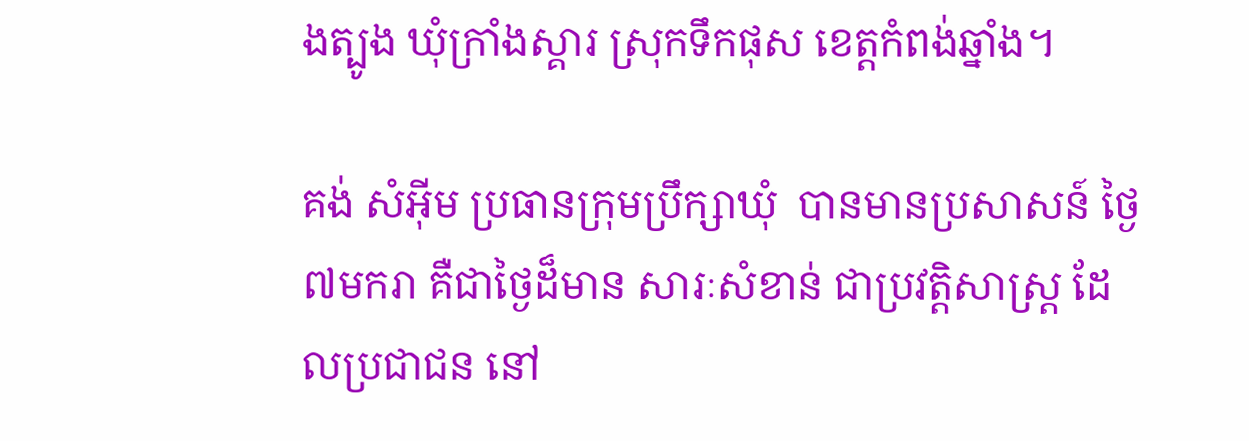ងត្បូង ឃុំក្រាំងស្គារ ស្រុកទឹកផុស ខេត្តកំពង់ឆ្នាំង។

គង់ សំអ៊ីម ប្រធានក្រុមប្រឹក្សាឃុំ  បានមានប្រសាសន៍ ថ្ងៃ៧មករា គឺជាថ្ងៃដ៏មាន សារៈសំខាន់ ជាប្រវត្តិសាស្ត្រ ដែលប្រជាជន នៅ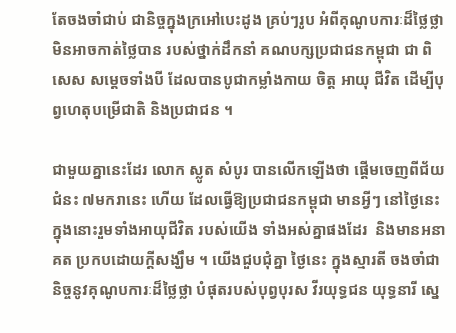តែចងចាំជាប់ ជានិច្ចក្នុងក្រអៅបេះដូង គ្រប់ៗរូប អំពីគុណូបការៈដ៏ថ្លៃថ្លា មិនអាចកាត់ថ្លៃបាន របស់ថ្នាក់ដឹកនាំ គណបក្សប្រជាជនកម្ពុជា ជា ពិសេស សម្តេចទាំងបី ដែលបានបូជាកម្លាំងកាយ ចិត្ត អាយុ ជីវិត ដើម្បីបុព្វហេតុបម្រើជាតិ និងប្រជាជន ។

ជាមួយគ្នានេះដែរ លោក ស្លូត សំបូរ បានលើកឡើងថា ផ្តើមចេញពីជ័យជំនះ ៧មករានេះ ហើយ ដែលធ្វើឱ្យប្រជាជនកម្ពុជា មានអ្វីៗ នៅថ្ងៃនេះ ក្នុងនោះរួមទាំងអាយុជីវិត របស់យើង ទាំងអស់គ្នាផងដែរ  និងមានអនាគត ប្រកបដោយក្តីសង្ឃឹម ។ យើងជួបជុំគ្នា ថ្ងៃនេះ ក្នុងស្មារតី ចងចាំជានិច្ចនូវគុណូបការៈដ៏ថ្លៃថ្លា បំផុតរបស់បុព្វបុរស វីរយុទ្ធជន យុទ្ធនារី ស្នេ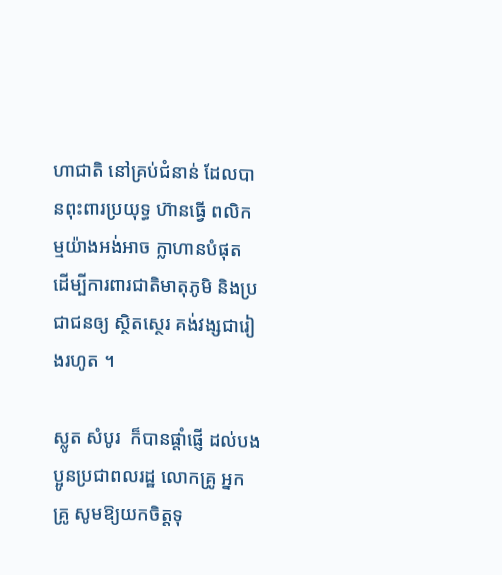ហាជាតិ នៅគ្រប់ជំនាន់ ដែលបានពុះពារប្រយុទ្ធ ហ៊ានធ្វើ ពលិកម្មយ៉ាងអង់អាច ក្លាហានបំផុត ដើម្បីការពារជាតិមាតុភូមិ និងប្រជាជនឲ្យ ស្ថិតស្ថេរ គង់វង្សជារៀងរហូត ។

ស្លូត សំបូរ  ក៏បានផ្តាំផ្ញើ ដល់បងប្អូនប្រជាពលរដ្ឋ លោកគ្រូ អ្នកគ្រូ សូមឱ្យយកចិត្តទុ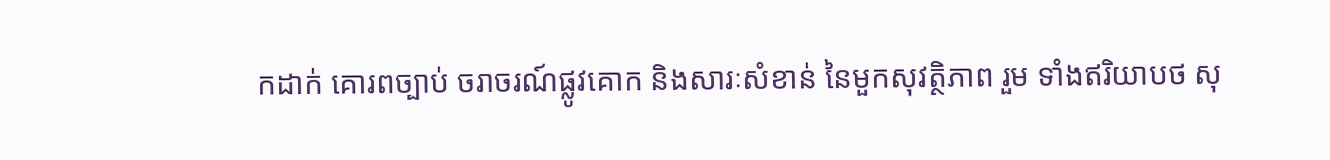កដាក់ គោរពច្បាប់ ចរាចរណ៍ផ្លូវគោក និងសារៈសំខាន់ នៃមួកសុវត្ថិភាព រួម ទាំងឥរិយាបថ សុ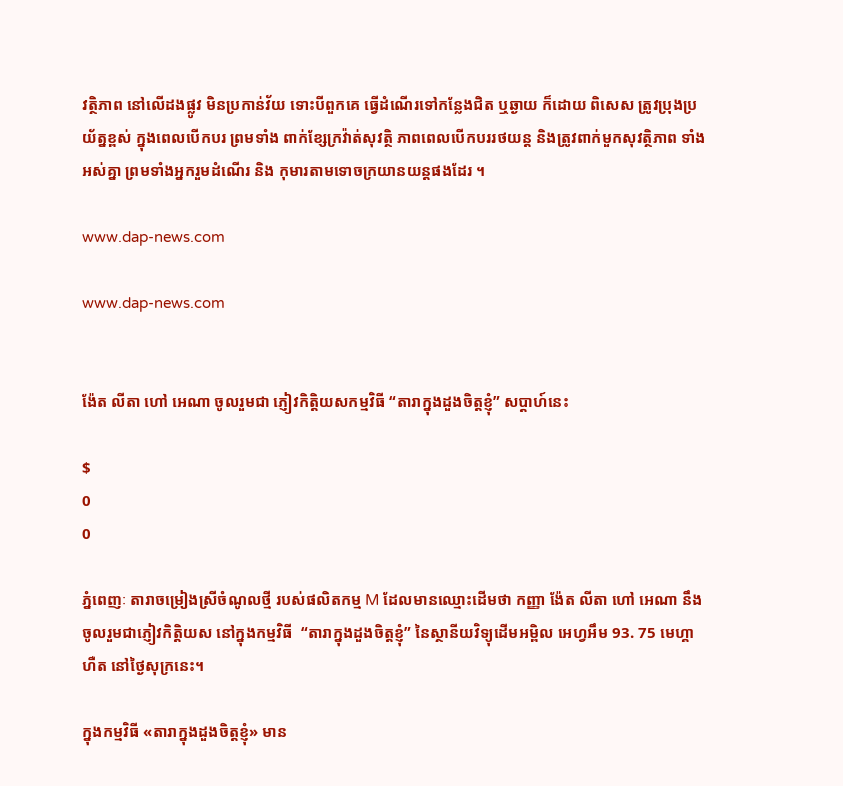វត្ថិភាព នៅលើដងផ្លូវ មិនប្រកាន់វ័យ ទោះបីពួកគេ ធ្វើដំណើរទៅកន្លែងជិត ឬឆ្ងាយ ក៏ដោយ ពិសេស ត្រូវប្រុងប្រយ័ត្នខ្ពស់ ក្នុងពេលបើកបរ ព្រមទាំង ពាក់ខ្សែក្រវ៉ាត់សុវត្ថិ ភាពពេលបើកបររថយន្ត និងត្រូវពាក់មួកសុវត្ថិភាព ទាំងអស់គ្នា ព្រមទាំងអ្នករួមដំណើរ និង កុមារតាមទោចក្រយានយន្តផងដែរ ។

www.dap-news.com

www.dap-news.com


ង៉ែត លីតា ហៅ អេណា ចូលរួមជា ភ្ញៀវកិត្តិយសកម្មវិធី “តារាក្នុងដួងចិត្តខ្ញុំ” សប្តាហ៍នេះ

$
0
0

ភ្នំពេញៈ តារាចម្រៀងស្រីចំណូលថ្មី របស់ផលិតកម្ម M ដែលមានឈ្មោះដើមថា កញ្ញា ង៉ែត លីតា ហៅ អេណា នឹងចូលរួមជាភ្ញៀវកិត្តិយស នៅក្នុងកម្មវិធី  “តារាក្នុងដួងចិត្តខ្ញុំ” នៃស្ថានីយវិទ្យុដើមអម្ពិល អេហ្វអឹម 93. 75 មេហ្គាហឺត នៅថ្ងៃសុក្រនេះ។

ក្នុងកម្មវិធី «តារាក្នុងដួងចិត្តខ្ញុំ» មាន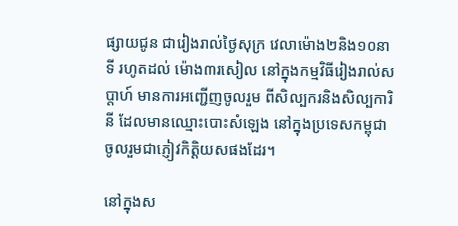ផ្សាយជូន ជារៀងរាល់ថ្ងៃសុក្រ វេលាម៉ោង២និង១០នាទី រហូតដល់ ម៉ោង៣រសៀល នៅក្នុងកម្មវិធីរៀងរាល់សប្តាហ៍ មានការអញ្ជើញចូលរួម ពីសិល្បករនិងសិល្បការិនី ដែលមានឈ្មោះបោះសំឡេង នៅក្នុងប្រទេសកម្ពុជា ចូលរួមជាភ្ញៀវកិត្តិយសផងដែរ។

នៅក្នុងស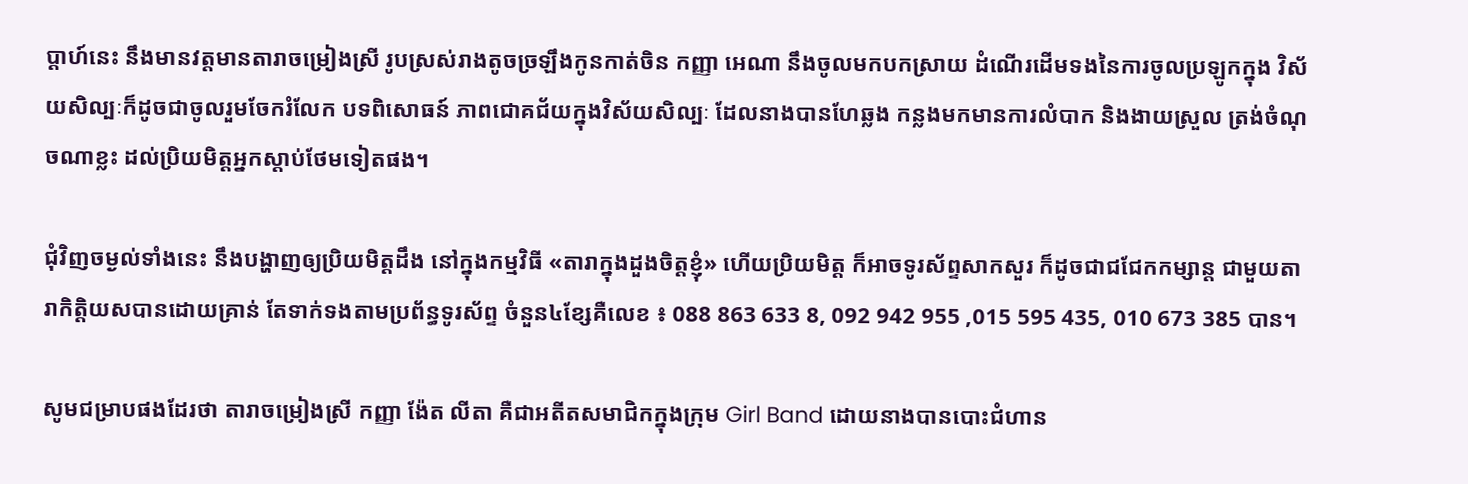ប្តាហ៍នេះ នឹងមានវត្តមានតារាចម្រៀងស្រី រូបស្រស់រាងតូចច្រឡឹងកូនកាត់ចិន កញ្ញា អេណា នឹងចូលមកបកស្រាយ ដំណើរដើមទងនៃការចូលប្រឡូកក្នុង វិស័យសិល្បៈក៏ដូចជាចូលរួមចែករំលែក បទពិសោធន៍ ភាពជោគជ័យក្នុងវិស័យសិល្បៈ ដែលនាងបានហែឆ្លង កន្លងមកមានការលំបាក និងងាយស្រួល ត្រង់ចំណុចណាខ្លះ ដល់ប្រិយមិត្តអ្នកស្តាប់ថែមទៀតផង។

ជុំវិញចម្ងល់ទាំងនេះ នឹងបង្ហាញឲ្យប្រិយមិត្តដឹង នៅក្នុងកម្មវិធី «តារាក្នុងដួងចិត្តខ្ញុំ» ហើយប្រិយមិត្ត ក៏អាចទូរស័ព្ទសាកសួរ ក៏ដូចជាជជែកកម្សាន្ត ជាមួយតារាកិត្តិយសបានដោយគ្រាន់ តែទាក់ទងតាមប្រព័ន្ធទូរស័ព្ទ ចំនួន៤ខ្សែគឺលេខ ៖ 088 863 633 8, 092 942 955 ,015 595 435, 010 673 385 បាន។

សូមជម្រាបផងដែរថា តារាចម្រៀងស្រី កញ្ញា ង៉ែត លីតា គឺជាអតីតសមាជិកក្នុងក្រុម Girl Band ដោយនាងបានបោះជំហាន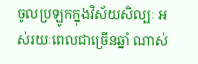ចូលប្រឡូកក្នុងវិស័យសិល្បៈ អស់រយៈពេលជាច្រើនឆ្នាំ ណាស់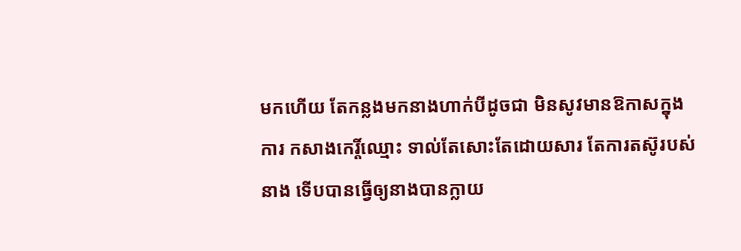មកហើយ តែកន្លងមកនាងហាក់បីដូចជា មិនសូវមានឱកាសក្នុងការ កសាងកេរ្តិ៍ឈ្មោះ ទាល់តែសោះតែដោយសារ តែការតស៊ូរបស់នាង ទើបបានធ្វើឲ្យនាងបានក្លាយ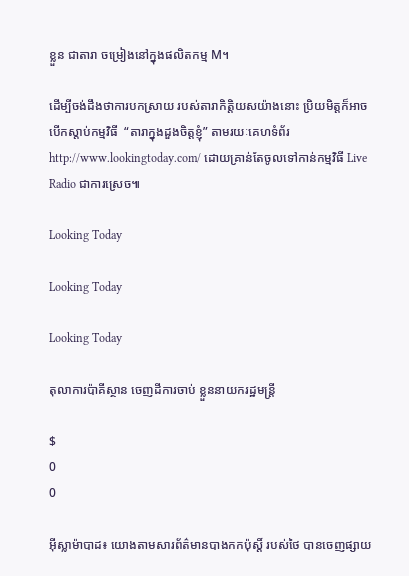ខ្លួន ជាតារា ចម្រៀងនៅក្នុងផលិតកម្ម M។

ដើម្បីចង់ដឹងថាការបកស្រាយ របស់តារាកិត្តិយសយ៉ាងនោះ ប្រិយមិត្តក៏អាចបើកស្តាប់កម្មវិធី  “តារាក្នុងដួងចិត្តខ្ញុំ” តាមរយៈគេហទំព័រ http://www.lookingtoday.com/ ដោយគ្រាន់តែចូលទៅកាន់កម្មវិធី Live Radio ជាការស្រេច៕

Looking Today

Looking Today

Looking Today

តុលាការប៉ាគីស្ថាន ចេញដីការចាប់ ខ្លួននាយករដ្ឋមន្ត្រី

$
0
0

អ៊ីស្លាម៉ាបាដ៖ យោងតាមសារព័ត៌មានបាងកកប៉ុស្តិ៍ របស់ថៃ បានចេញផ្សាយ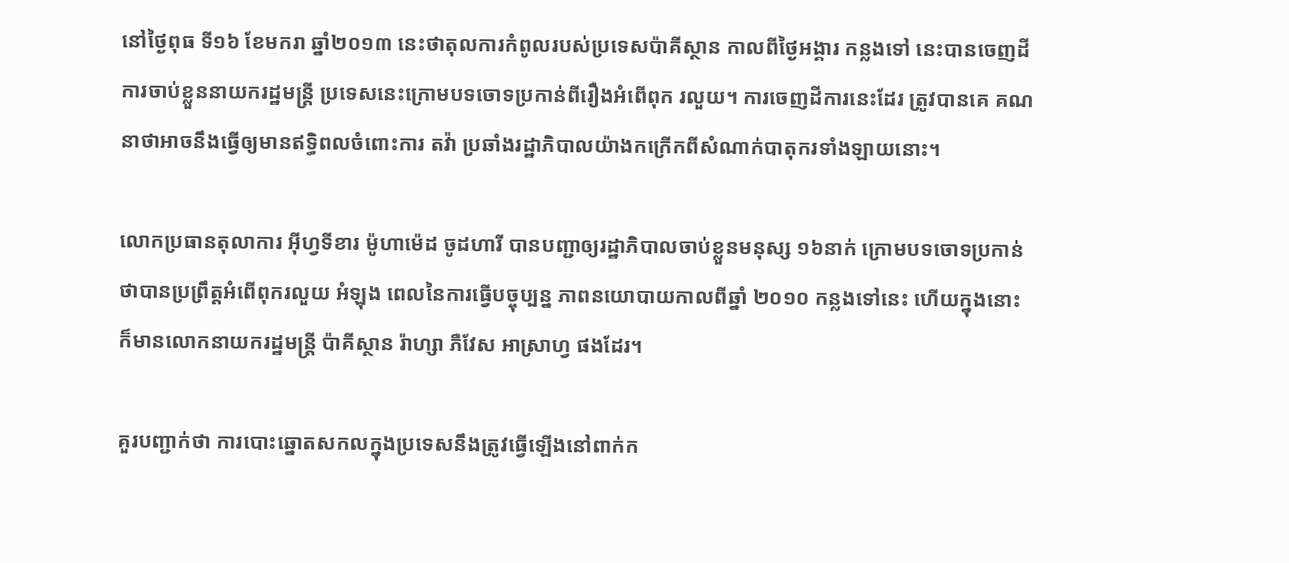នៅថ្ងៃពុធ ទី១៦ ខែមករា ឆ្នាំ២០១៣ នេះថាតុលការកំពូលរបស់ប្រទេសប៉ាគីស្ថាន កាលពីថ្ងៃអង្គារ កន្លងទៅ នេះបានចេញដីការចាប់ខ្លួននាយករដ្ឋមន្ត្រី ប្រទេសនេះក្រោមបទចោទប្រកាន់ពីរឿងអំពើពុក រលួយ។ ការចេញដីការនេះដែរ ត្រូវបានគេ គណនាថាអាចនឹងធ្វើឲ្យមានឥទ្ធិពលចំពោះការ តវ៉ា ប្រឆាំងរដ្ឋាភិបាលយ៉ាងកក្រើកពីសំណាក់បាតុករទាំងឡាយនោះ។

លោកប្រធានតុលាការ អ៊ីហ្វទីខារ ម៉ូហាម៉េដ ចូដហារី បានបញ្ជាឲ្យរដ្ឋាភិបាលចាប់ខ្លួនមនុស្ស ១៦នាក់ ក្រោមបទចោទប្រកាន់ថាបានប្រព្រឹត្តអំពើពុករលួយ អំឡុង ពេលនៃការធ្វើបច្ចុប្បន្ន ភាពនយោបាយកាលពីឆ្នាំ ២០១០ កន្លងទៅនេះ ហើយក្នុងនោះ ក៏មានលោកនាយករដ្ឋមន្ត្រី ប៉ាគីស្ថាន រ៉ាហ្សា ភឺវែស អាស្រាហ្វ ផងដែរ។

គួរបញ្ជាក់ថា ការបោះឆ្នោតសកលក្នុងប្រទេសនឹងត្រូវធ្វើឡើងនៅពាក់ក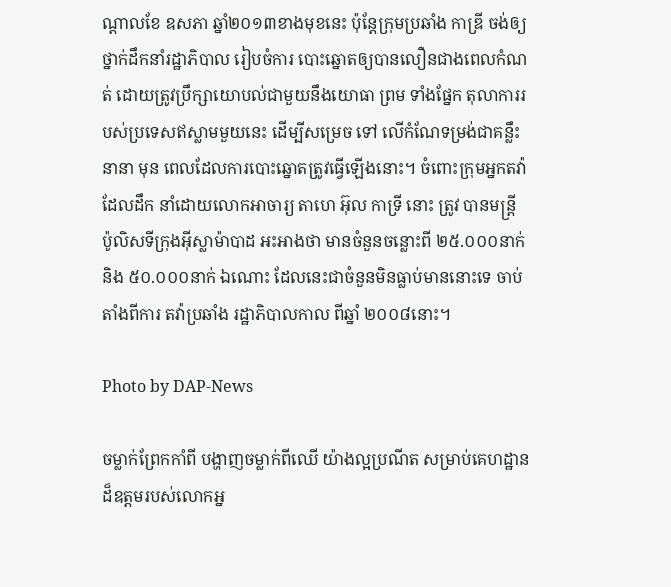ណ្តាលខែ ឧសភា ឆ្នាំ២០១៣ខាងមុខនេះ ប៉ុន្តែក្រុមប្រឆាំង កាឌ្រី ចង់ឲ្យថ្នាក់ដឹកនាំរដ្ឋាភិបាល រៀបចំការ បោះឆ្នោតឲ្យបានលឿនជាងពេលកំណត់ ដោយត្រូវប្រឹក្សាយោបល់ជាមួយនឹងយោធា ព្រម ទាំងផ្នែក តុលាការរបស់ប្រទេសឥស្លាមមួយនេះ ដើម្បីសម្រេច ទៅ លើកំណែទម្រង់ជាគន្លឹះ នានា មុន ពេលដែលការបោះឆ្នោតត្រូវធ្វើឡើងនោះ។ ចំពោះក្រុមអ្នកតវ៉ាដែលដឹក នាំដោយលោកអាចារ្យ តាហេ អ៊ុល កាទ្រី នោះ ត្រូវ បានមន្ត្រី ប៉ូលិសទីក្រុងអ៊ីស្លាម៉ាបាដ អះអាងថា មានចំនួនចន្លោះពី ២៥.០០០នាក់ និង ៥០.០០០នាក់ ឯណោះ ដែលនេះជាចំនួនមិនធ្លាប់មាននោះទេ ចាប់តាំងពីការ តវ៉ាប្រឆាំង រដ្ឋាភិបាលកាល ពីឆ្នាំ ២០០៨នោះ។

Photo by DAP-News

ចម្លាក់ព្រែកកាំពី បង្ហាញចម្លាក់ពីឈើ យ៉ាងល្អប្រណីត សម្រាប់គេហដ្ឋាន ដ៏ឧត្តមរបស់លោកអ្ន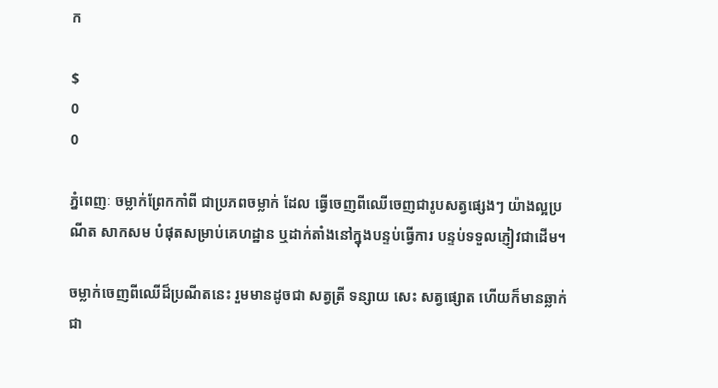ក

$
0
0

ភ្នំពេញៈ ចម្លាក់ព្រែកកាំពី ជាប្រភពចម្លាក់ ដែល ធ្វើចេញពីឈើចេញជារូបសត្វផ្សេងៗ យ៉ាងល្អប្រណីត សាកសម បំផុតសម្រាប់គេហដ្ឋាន ឬដាក់តាំងនៅក្នុងបន្ទប់ធ្វើការ បន្ទប់ទទួលភ្ញៀវជាដើម។

ចម្លាក់ចេញពីឈើដ៏ប្រណីតនេះ រួមមានដូចជា សត្វត្រី ទន្សាយ សេះ សត្វផ្សោត ហើយក៏មានឆ្លាក់ជា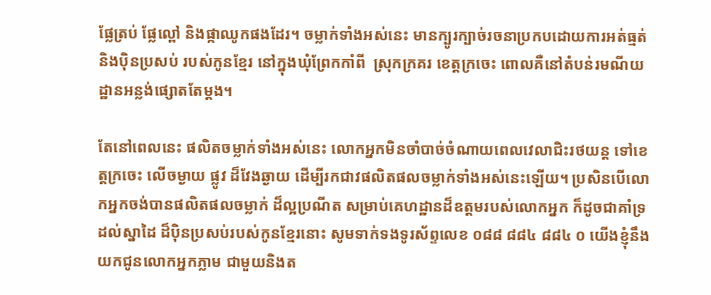ផ្លែត្រប់ ផ្លែល្ពៅ និងផ្កាឈូកផងដែរ។ ចម្លាក់ទាំងអស់នេះ មានក្បូរក្បាច់រចនាប្រកបដោយការអត់ធ្មត់ និងប៉ិនប្រសប់ របស់កូនខ្មែរ នៅក្នុងឃុំព្រែកកាំពី  ស្រុកក្រគរ ខេត្តក្រចេះ ពោលគឺនៅតំបន់រមណីយដ្ឋានអន្លង់ផ្សោតតែម្តង។

តែនៅពេលនេះ ផលិតចម្លាក់ទាំងអស់នេះ លោកអ្នកមិនចាំបាច់ចំណាយពេលវេលាជិះរថយន្ត ទៅខេត្តក្រចេះ លើចម្ងាយ ផ្លូវ ដ៏វែងឆ្ងាយ ដើម្បីរកជាវផលិតផលចម្លាក់ទាំងអស់នេះឡើយ។ ប្រសិនបើលោកអ្នកចង់បានផលិតផលចម្លាក់ ដ៏ល្អប្រណីត សម្រាប់គេហដ្ឋានដ៏ឧត្តមរបស់លោកអ្នក ក៏ដូចជាគាំទ្រដល់ស្នាដៃ ដ៏ប៉ិនប្រសប់របស់កូនខ្មែរនោះ សូមទាក់ទងទូរស័ព្ទលេខ ០៨៨ ៨៨៤ ៨៨៤ ០ យើងខ្ញុំនឹងយកជូនលោកអ្នកភ្លាម ជាមួយនិងត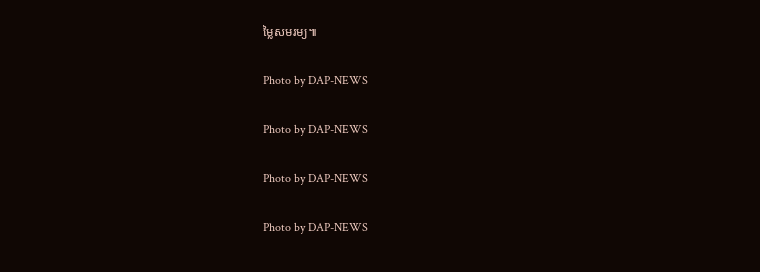ម្លៃសមរម្យ៕

Photo by DAP-NEWS

Photo by DAP-NEWS

Photo by DAP-NEWS

Photo by DAP-NEWS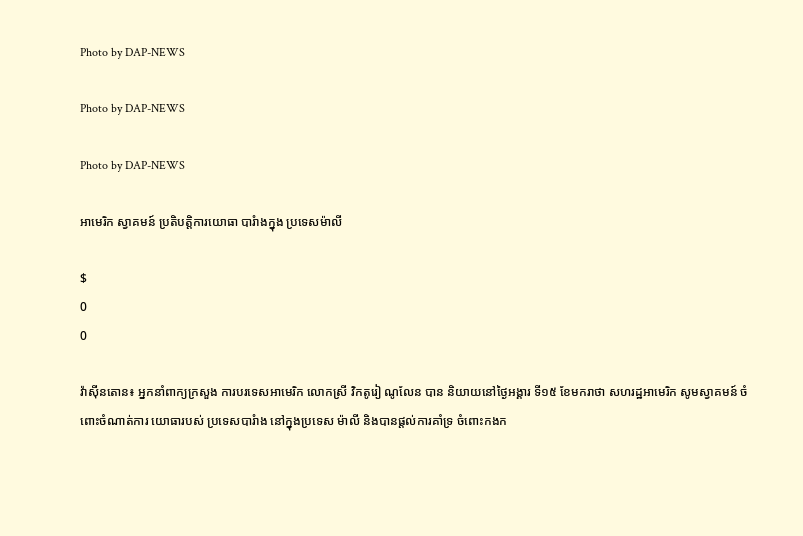Photo by DAP-NEWS

Photo by DAP-NEWS

Photo by DAP-NEWS

អាមេរិក ស្វាគមន៍ ប្រតិបត្តិការយោធា បារំាងក្នុង ប្រទេសម៉ាលី

$
0
0

វ៉ាស៊ីនតោន៖ អ្នកនាំពាក្យក្រសួង ការបរទេសអាមេរិក លោកស្រី វិកតូរៀ ណូលែន បាន និយាយនៅថ្ងៃអង្គារ ទី១៥ ខែមករាថា សហរដ្ឋអាមេរិក សូមស្វាគមន៍ ចំពោះចំណាត់ការ យោធារបស់ ប្រទេសបារំាង នៅក្នុងប្រទេស ម៉ាលី និងបានផ្តល់ការគាំទ្រ ចំពោះកងក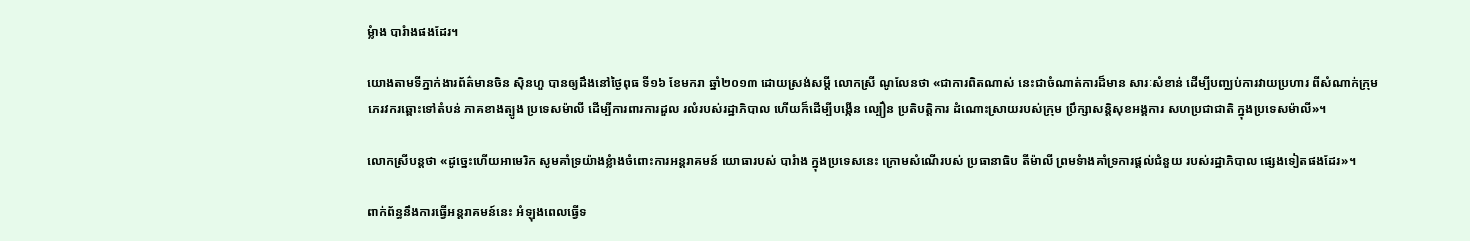ម្លំាង បារំាងផងដែរ។

យោងតាមទីភ្នាក់ងារព័ត៌មានចិន ស៊ិនហួ បានឲ្យដឹងនៅថ្ងៃពុធ ទី១៦ ខែមករា ឆ្នាំ២០១៣ ដោយស្រង់សម្តី លោកស្រី ណូលែនថា «ជាការពិតណាស់ នេះជាចំណាត់ការដ៏មាន សារៈសំខាន់ ដើម្បីបញ្ឈប់ការវាយប្រហារ ពីសំណាក់ក្រុម ភេរវករឆ្ពោះទៅតំបន់ ភាគខាងត្បូង ប្រទេសម៉ាលី ដើម្បីការពារការដួល រលំរបស់រដ្ឋាភិបាល ហើយក៏ដើម្បីបង្កើន ល្បឿន ប្រតិបត្តិការ ដំណោះស្រាយរបស់ក្រុម ប្រឹក្សាសន្តិសុខអង្គការ សហប្រជាជាតិ ក្នុងប្រទេសម៉ាលី»។

លោកស្រីបន្តថា «ដូច្នេះហើយអាមេរិក សូមគាំទ្រយ៉ាងខ្លំាងចំពោះការអន្តរាគមន៍ យោធារបស់ បារំាង ក្នុងប្រទេសនេះ ក្រោមសំណើរបស់ ប្រធានាធិប តីម៉ាលី ព្រមទំាងគាំទ្រការផ្តល់ជំនួយ របស់រដ្ឋាភិបាល ផ្សេងទៀតផងដែរ»។

ពាក់ព័ន្ធនឹងការធ្វើអន្តរាគមន៍នេះ អំឡុងពេលធ្វើទ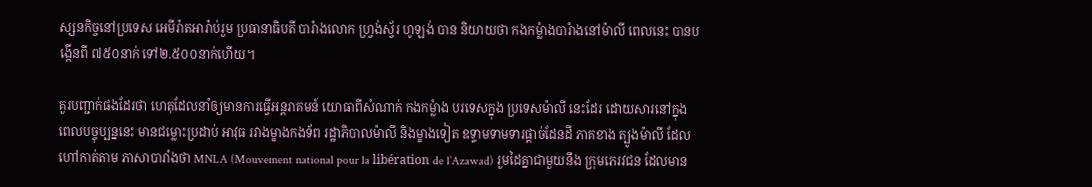ស្សនកិច្ចនៅប្រទេស អេមីរ៉ាតអារ៉ាប់រួម ប្រធានាធិបតី បារំាងលោក ហ្វ្រង់ស្វ័រ ហូឡង់ បាន និយាយថា កងកម្លំាងបារំាងនៅម៉ាលី ពេលនេះ បានបង្កើនពី ៧៥០នាក់ ទៅ២.៥០០នាក់ហើយ។

គួរបញ្ជាក់ផងដែរថា ហេតុដែលនាំឲ្យមានការធ្វើអន្តរាគមន៍ យោធាពីសំណាក់ កងកម្លំាង បរទេសក្នុង ប្រទេសម៉ាលី នេះដែរ ដោយសារនៅក្នុង ពេលបច្ចុប្បន្ននេះ មានជម្លោះប្រដាប់ អាវុធ រវាងម្ខាងកងទ័ព រដ្ឋាភិបាលម៉ាលី និងម្ខាងទៀត ឧទ្ទាមទាមទារផ្តាច់ដែនដី ភាគខាង ត្បូងម៉ាលី ដែលហៅកាត់តាម ភាសាបារាំងថា MNLA (Mouvement national pour la libération de l’Azawad) រួមដៃគ្នាជាមួយនឹង ក្រុមភេរវជន ដែលមាន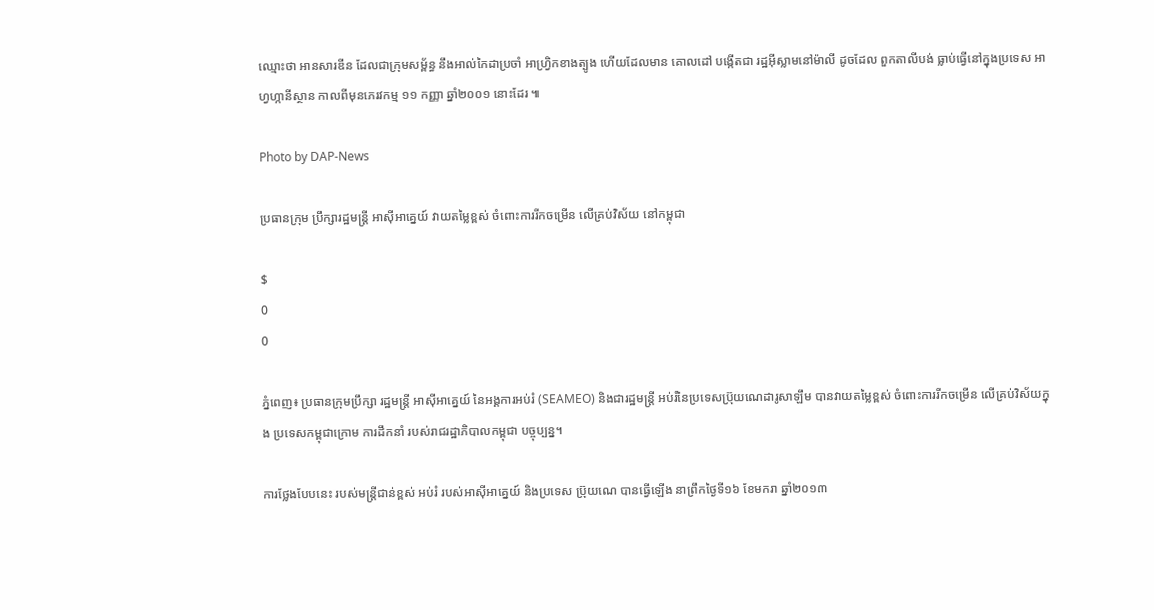ឈ្មោះថា អានសារឌីន ដែលជាក្រុមសម្ព័ន្ធ នឹងអាល់កៃដាប្រចាំ អាហ្វ្រិកខាងត្បូង ហើយដែលមាន គោលដៅ បង្កើតជា រដ្ឋអ៊ីស្លាមនៅម៉ាលី ដូចដែល ពួកតាលីបង់ ធ្លាប់ធ្វើនៅក្នុងប្រទេស អាហ្វហ្កានីស្ថាន កាលពីមុនភេរវកម្ម ១១ កញ្ញា ឆ្នាំ២០០១ នោះដែរ ៕

Photo by DAP-News

ប្រធានក្រុម ប្រឹក្សារដ្ឋមន្រ្តី អាស៊ីអាគ្នេយ៍ វាយតម្លៃខ្ពស់ ចំពោះការរីកចម្រើន លើគ្រប់វិស័យ នៅកម្ពុជា

$
0
0

ភ្នំពេញ៖ ប្រធានក្រុមប្រឹក្សា រដ្ឋមន្រ្តី អាស៊ីអាគ្នេយ៍ នៃអង្គការអប់រំ (SEAMEO) និងជារដ្ឋមន្រ្តី អប់រំនៃប្រទេសប្រ៊ុយណេដារូសាឡឹម បានវាយតម្លៃខ្ពស់ ចំពោះការរីកចម្រើន លើគ្រប់វិស័យក្នុង ប្រទេសកម្ពុជាក្រោម ការដឹកនាំ របស់រាជរដ្ឋាភិបាលកម្ពុជា បច្ចុប្បន្ន។

ការថ្លែងបែបនេះ របស់មន្រ្តីជាន់ខ្ពស់ អប់រំ របស់អាស៊ីអាគ្នេយ៍ និងប្រទេស ប្រ៊ុយណេ បានធ្វើឡើង នាព្រឹកថ្ងៃទី១៦ ខែមករា ឆ្នាំ២០១៣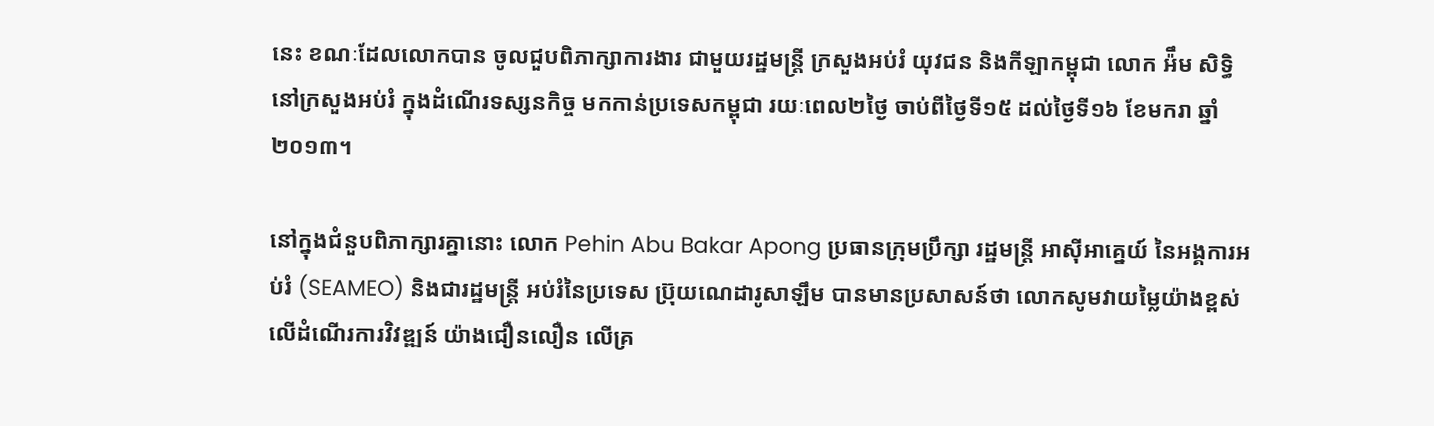នេះ ខណៈដែលលោកបាន ចូលជួបពិភាក្សាការងារ ជាមួយរដ្ឋមន្រ្តី ក្រសួងអប់រំ យុវជន និងកីឡាកម្ពុជា លោក អ៉ឹម សិទ្ធិ នៅក្រសួងអប់រំ ក្នុងដំណើរទស្សនកិច្ច មកកាន់ប្រទេសកម្ពុជា រយៈពេល២ថ្ងៃ ចាប់ពីថ្ងៃទី១៥ ដល់ថ្ងៃទី១៦ ខែមករា ឆ្នាំ២០១៣។

នៅក្នុងជំនួបពិភាក្សារគ្នានោះ លោក Pehin Abu Bakar Apong ប្រធានក្រុមប្រឹក្សា រដ្ឋមន្រ្តី អាស៊ីអាគ្នេយ៍ នៃអង្គការអប់រំ (SEAMEO) និងជារដ្ឋមន្រ្តី អប់រំនៃប្រទេស ប្រ៊ុយណេដារូសាឡឹម បានមានប្រសាសន៍ថា លោកសូមវាយម្លៃយ៉ាងខ្ពស់ លើដំណើរការវិវឌ្ឍន៍ យ៉ាងជឿនលឿន លើគ្រ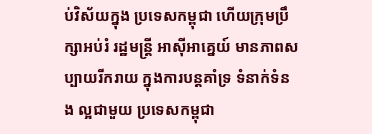ប់វិស័យក្នុង ប្រទេសកម្ពុជា ហើយក្រុមប្រឹក្សាអប់រំ រដ្ឋមន្រ្តី អាស៊ីអាគ្នេយ៍ មានភាពសប្បាយរីករាយ ក្នុងការបន្តគាំទ្រ ទំនាក់ទំនង ល្អជាមួយ ប្រទេសកម្ពុជា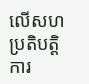លើសហប្រតិបត្តិការ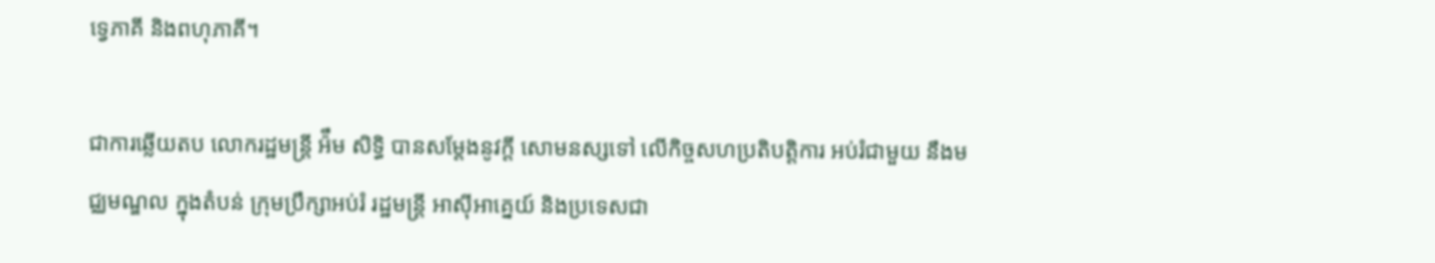ទ្វេភាគី និងពហុភាគី។

ជាការឆ្លើយតប លោករដ្ឋមន្រ្តី អ៉ឹម សិទ្ធិ បានសម្តែងនូវក្តី សោមនស្សទៅ លើកិច្ចសហប្រតិបត្តិការ អប់រំជាមួយ នឹងមជ្ឈមណ្ឌល ក្នុងតំបន់ ក្រុមប្រឹក្សាអប់រំ រដ្ឋមន្រ្តី អាស៊ីអាគ្នេយ៍ និងប្រទេសជា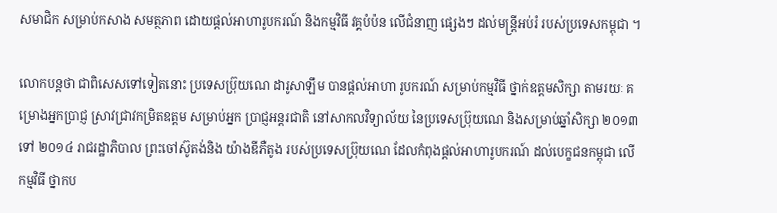សមាជិក សម្រាប់កសាង សមត្ថភាព ដោយផ្តល់អាហារូបករណ៍ និងកម្មវិធី វគ្គបំប៉ន លើជំនាញ ផ្សេងៗ ដល់មន្រ្តីអប់រំ របស់ប្រទេសកម្ពុជា ។

លោកបន្តថា ជាពិសេសទៅទៀតនោះ ប្រទេសប្រ៊ុយណេ ដារូសាឡឹម បានផ្តល់អាហា រូបករណ៍ សម្រាប់កម្មវិធី ថ្នាក់ឧត្តមសិក្សា តាមរយៈ គម្រោងអ្នកប្រាជ្ញ ស្រាវជ្រាវកម្រិតឧត្តម សម្រាប់អ្នក ប្រាជ្ញអន្តរជាតិ នៅសាកលវិទ្យាល័យ នៃប្រទេសប្រ៊ុយណេ និងសម្រាប់ឆ្នាំសិក្សា ២០១៣ ទៅ ២០១៤ រាជរដ្ឋាភិបាល ព្រះចៅស៊ូតង់និង យ៉ាងឌីភឺតូង របស់ប្រទេសប្រ៊ុយណេ ដែលកំពុងផ្តល់អាហារូបករណ៍ ដល់បេក្ខជនកម្ពុជា លើកម្មវិធី ថ្នាកប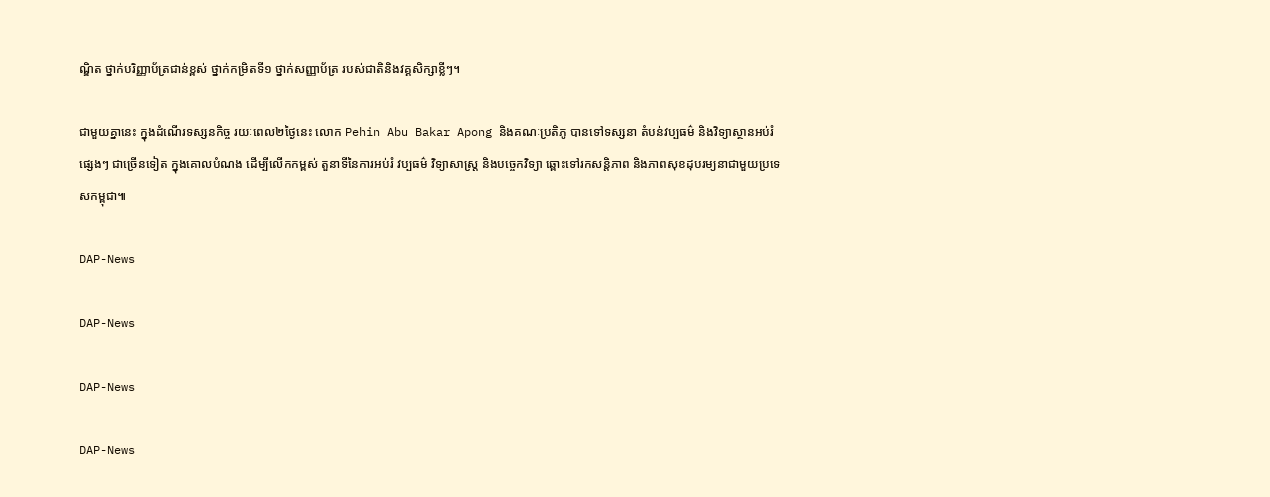ណ្ឌិត ថ្នាក់បរិញ្ញាប័ត្រជាន់ខ្ពស់ ថ្នាក់កម្រិតទី១ ថ្នាក់សញ្ញាប័ត្រ របស់ជាតិនិងវគ្គសិក្សាខ្លីៗ។

ជាមួយគ្នានេះ ក្នុងដំណើរទស្សនកិច្ច រយៈពេល២ថ្ងៃនេះ លោក Pehin Abu Bakar Apong និងគណៈប្រតិភូ បានទៅទស្សនា តំបន់វប្បធម៌ និងវិទ្យាស្ថានអប់រំ ផ្សេងៗ ជាច្រើនទៀត ក្នុងគោលបំណង ដើម្បីលើកកម្ពស់ តួនាទីនៃការអប់រំ វប្បធម៌ វិទ្យាសាស្រ្ត និងបច្ចេកវិទ្យា ឆ្ពោះទៅរកសន្តិភាព និងភាពសុខដុបរម្យនាជាមួយប្រទេសកម្ពុជា៕

DAP-News

DAP-News

DAP-News

DAP-News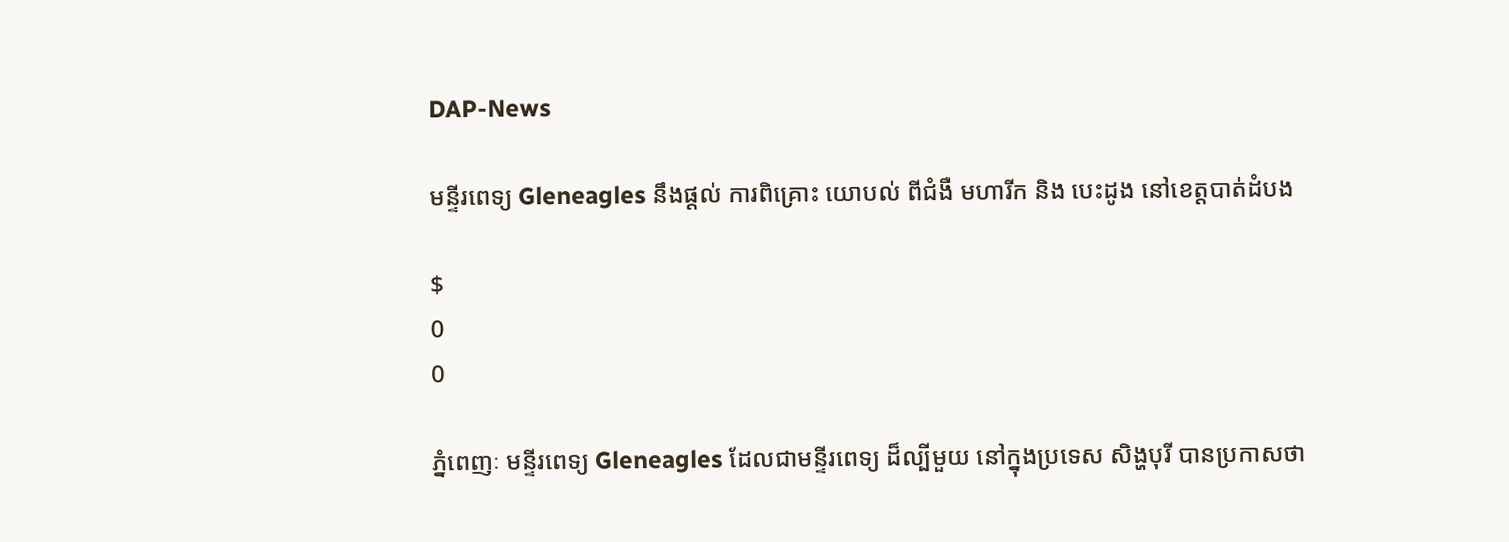DAP-News

មន្ទីរពេទ្យ Gleneagles នឹងផ្តល់ ការពិគ្រោះ យោបល់ ពីជំងឺ មហារីក និង បេះដូង នៅខេត្តបាត់ដំបង

$
0
0

ភ្នំពេញៈ មន្ទីរពេទ្យ Gleneagles ដែលជាមន្ទីរពេទ្យ ដ៏ល្បីមួយ នៅក្នុងប្រទេស សិង្ហបុរី បានប្រកាសថា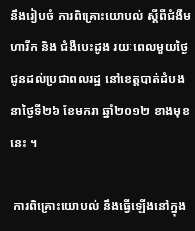នឹងរៀបចំ ការពិគ្រោះយោបល់ ស្តីពីជំងឺមហារីក និង ជំងឺបេះដូង រយៈពេលមួយថ្ងៃ ជូនដល់ប្រជាពលរដ្ឋ នៅខេត្តបាត់ដំបង នាថ្ងៃទី២៦ ខែមករា ឆ្នាំ២០១២ ខាងមុខនេះ ។

 ការពិគ្រោះយោបល់ នឹងធ្វើឡើងនៅក្នុង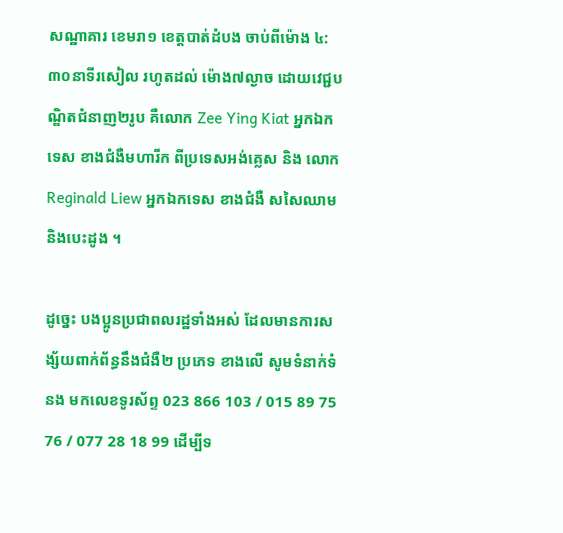សណ្ឋាគារ ខេមរា១ ខេត្តបាត់ដំបង ចាប់ពីម៉ោង ៤:៣០នាទីរសៀល រហូតដល់ ម៉ោង៧ល្ងាច ដោយវេជ្ជបណ្ឌិតជំនាញ២រូប គឺលោក Zee Ying Kiat អ្នកឯកទេស ខាងជំងឺមហារីក ពីប្រទេសអង់គ្លេស និង លោក Reginald Liew អ្នកឯកទេស ខាងជំងឺ សសៃឈាម និងបេះដូង ។

ដូច្នេះ បងប្អូនប្រជាពលរដ្ឋទាំងអស់ ដែលមានការសង្ស័យពាក់ព័ន្ធនឹងជំងឺ២ ប្រភេទ ខាងលើ សូមទំនាក់ទំនង មកលេខទូរស័ព្ទ 023 866 103 / 015 89 75 76 / 077 28 18 99 ដើម្បីទ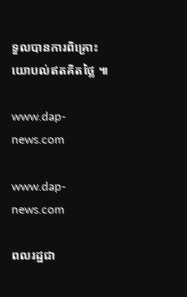ទួលបានការពិគ្រោះយោបល់ឥតគិតថ្លៃ ៕

www.dap-news.com

www.dap-news.com

ពលរដ្ឋជា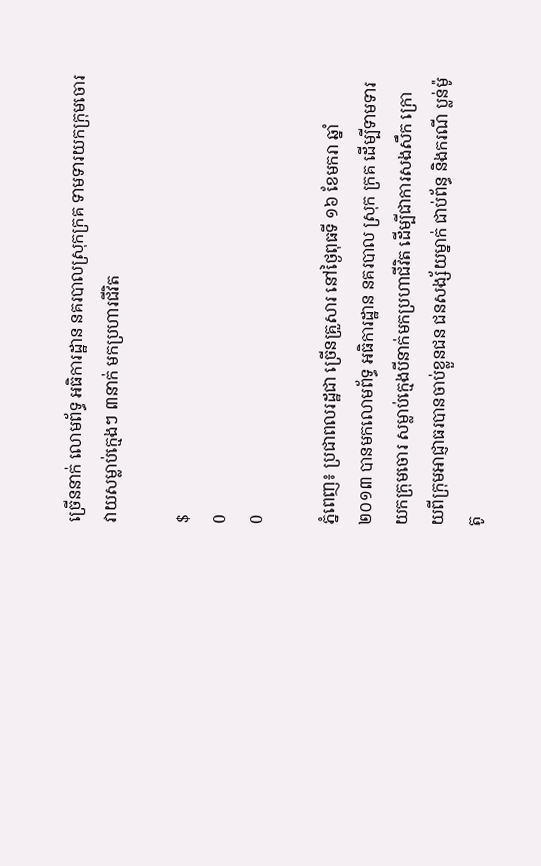ច្រើននាក់ លោមព័ទ្ធ អធិការដ្ឋាន នគរបាលស្រុកក្រគ ទាមទារយកក្រុមចោរ វាយសម្លាប់ក្មេងៗ ៣នាក់ មកប្រហារជីវិត

$
0
0

ភ្នំពេញ៖ ប្រជាពលរដ្ឋជា ច្រើនគ្រួសារ នៅថ្ងៃពុធទី ១៦ ខែមករា ឆ្នាំ២០១៣ បានមកលោមព័ទ្ធ អធិការដ្ឋាន នគរបាល ស្រុក ក្រគ ដើម្បីទាមទារ យកក្រុមចោរ សម្លាប់ក្មេងបីនាក់មកប្រហាជីវិត ដើម្បីជាការសងសឹក ក្រោយពីក្រុមអាជ្ញាធរបានចាប់ខ្លួនជន ជនសង្ស័យម្នាក់ ជាប់ព័ន្ធ និងករណី ប្លន់ម៉ូតូ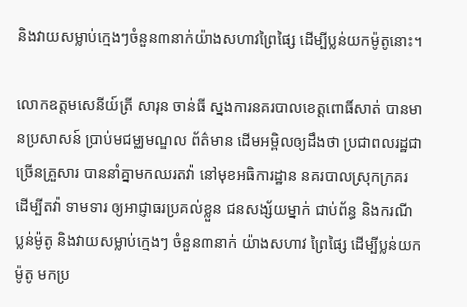និងវាយសម្លាប់ក្មេងៗចំនួន៣នាក់យ៉ាងសហាវព្រៃផ្សៃ ដើម្បីប្លន់យកម៉ូតូនោះ។

លោកឧត្តមសេនីយ៍ត្រី សារុន ចាន់ធី ស្នងការនគរបាលខេត្តពោធិ៍សាត់ បានមានប្រសាសន៍ ប្រាប់មជម្ឈមណ្ឌល ព័ត៌មាន ដើមអម្ពិលឲ្យដឹងថា ប្រជាពលរដ្ឋជាច្រើនគ្រួសារ បាននាំគ្នាមកឈរតវ៉ា នៅមុខអធិការដ្ឋាន នគរបាលស្រុកក្រគរ ដើម្បីតវ៉ា ទាមទារ ឲ្យអាជ្ញាធរប្រគល់ខ្លួន ជនសង្ស័យម្នាក់ ជាប់ព័ន្ធ និងករណី ប្លន់ម៉ូតូ និងវាយសម្លាប់ក្មេងៗ ចំនួន៣នាក់ យ៉ាងសហាវ ព្រៃផ្សៃ ដើម្បីប្លន់យកម៉ូតូ មកប្រ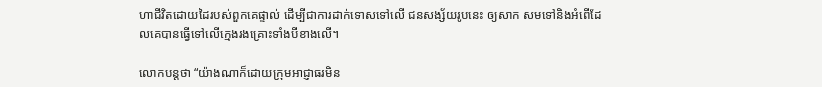ហាជីវិតដោយដៃរបស់ពួកគេផ្ទាល់ ដើម្បីជាការដាក់ទោសទៅលើ ជនសង្ស័យរូបនេះ ឲ្យសាក សមទៅនិងអំពើដែលគេបានធ្វើទៅលើក្មេងរងគ្រោះទាំងបីខាងលើ។

លោកបន្តថា “យ៉ាងណាក៏ដោយក្រុមអាជ្ញាធរមិន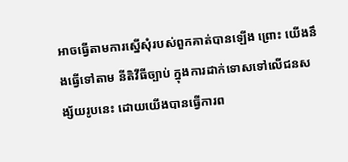អាចធ្វើតាមការស្នើសុំរបស់ពួកគាត់បានឡើង ព្រោះ យើងនឹងធ្វើទៅតាម នីតិវីធីច្បាប់ ក្នុងការដាក់ទោសទៅលើជនសង្ស័យរូបនេះ ដោយយើងបានធ្វើការព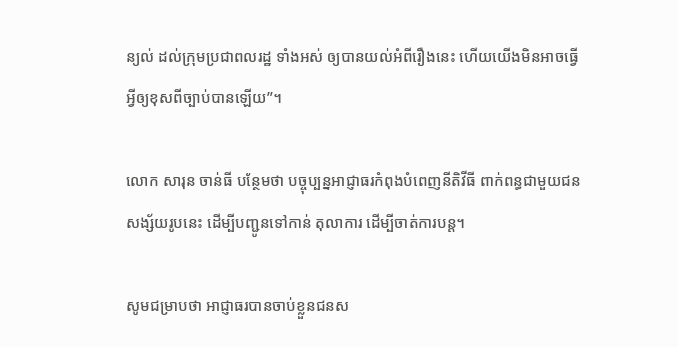ន្យល់ ដល់ក្រុមប្រជាពលរដ្ឋ ទាំងអស់ ឲ្យបានយល់អំពីរឿងនេះ ហើយយើងមិនអាចធ្វើអ្វីឲ្យខុសពីច្បាប់បានឡើយ”។

លោក សារុន ចាន់ធី បន្ថែមថា បច្ចុប្បន្នអាជ្ញាធរកំពុងបំពេញនីតិវីធី ពាក់ពន្ធជាមួយជនសង្ស័យរូបនេះ ដើម្បីបញ្ជូនទៅកាន់ តុលាការ ដើម្បីចាត់ការបន្ត។

សូមជម្រាបថា អាជ្ញាធរបានចាប់ខ្លួនជនស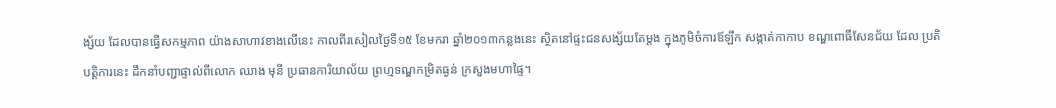ង្ស័យ ដែលបានធ្វើសកម្មភាព យ៉ាងសាហាវខាងលើនេះ កាលពីរសៀលថ្ងៃទី១៥ ខែមករា ឆ្នាំ២០១៣កន្លងនេះ ស្ថិតនៅផ្ទះជនសង្ស័យតែម្តង ក្នុងភូមិចំការឪឡឹក សង្កាត់កាកាប ខណ្ឌពោធិ៍សែនជ័យ ដែល ប្រតិបត្តិការនេះ ដឹកនាំបញ្ជាផ្ទាល់ពីលោក ឈាង មុនី ប្រធានការិយាល័យ ព្រហ្មទណ្ឌកម្រិតធ្ងន់ ក្រសួងមហាផ្ទៃ។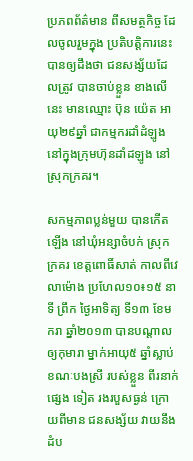ប្រភពព័ត៌មាន ពីសមត្ថកិច្ច ដែលចូលរួមក្នុង ប្រតិបត្តិការនេះ បានឲ្យដឹងថា ជនសង្ស័យដែលត្រូវ បានចាប់ខ្លួន ខាងលើនេះ មានឈ្មោះ ប៊ុន យ៉េត អាយុ២៩ឆ្នាំ ជាកម្មករដាំដំឡូង នៅក្នុងក្រុមហ៊ុនដាំដឡូង នៅស្រុកក្រគរ។

សកម្មភាពប្លន់មួយ បានកើតឡើង នៅឃុំអន្សាចំបក់ ស្រុកក្រគរ ខេត្តពោធិ៍សាត់ កាលពីវេលាម៉ោង ប្រហែល១០៖១៥ នាទី ព្រឹក ថ្ងៃអាទិត្យ ទី១៣ ខែមករា ឆ្នាំ២០១៣ បានបណ្តាលឲ្យកុមារា ម្នាក់អាយុ៥ ឆ្នាំស្លាប់ ខណៈបងស្រី របស់ខ្លួន ពីរនាក់ផ្សេង ទៀត រងរបួសធ្ងន់ ក្រោយពីមាន ជនសង្ស័យ វាយនឹងដំប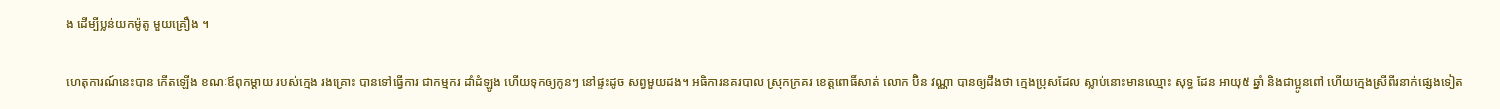ង ដើម្បីប្លន់យកម៉ូតូ មួយគ្រឿង ។

ហេតុការណ៍នេះបាន កើតឡើង ខណៈឪពុកម្តាយ របស់ក្មេង រងគ្រោះ បានទៅធ្វើការ ជាកម្មករ ដាំដំឡូង ហើយទុកឲ្យកូនៗ នៅផ្ទះដូច សព្វមួយដង។ អធិការនគរបាល ស្រុកក្រគរ ខេត្តពោធិ៍សាត់ លោក ប៊ិន វណ្ណា បានឲ្យដឹងថា ក្មេងប្រុសដែល ស្លាប់នោះមានឈ្មោះ សុទ្ធ ដែន អាយុ៥ ឆ្នាំ និងជាប្អូនពៅ ហើយក្មេងស្រីពីរនាក់ផ្សេងទៀត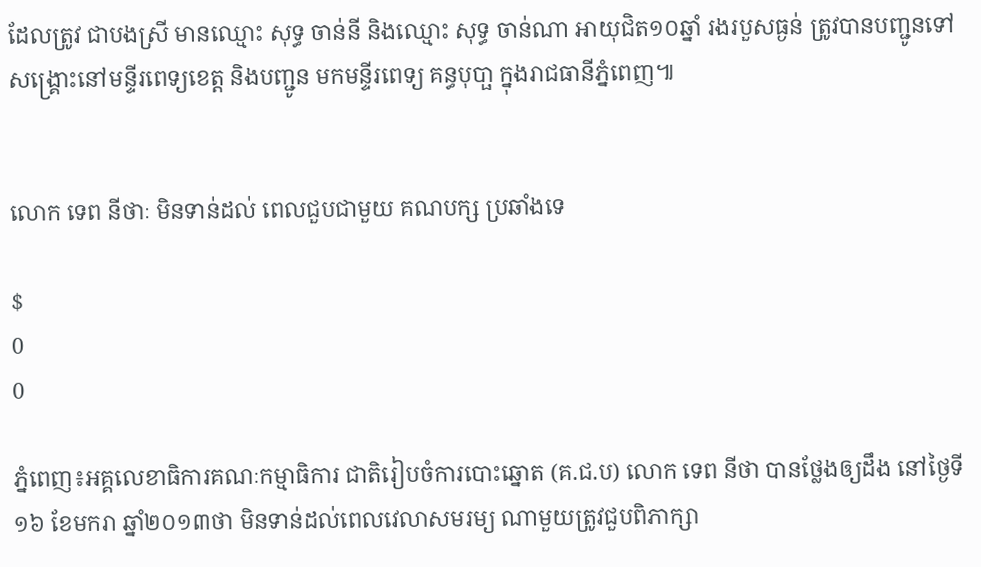ដែលត្រូវ ជាបងស្រី មានឈ្មោះ សុទ្ធ ចាន់នី និងឈ្មោះ សុទ្ធ ចាន់ណា អាយុជិត១០ឆ្នាំ រងរបួសធ្ងន់ ត្រូវបានបញ្ជូនទៅ សង្គ្រោះនៅមន្ទីរពេទ្យខេត្ត និងបញ្ជូន មកមន្ទីរពេទ្យ គន្ធបុបា្ផ ក្នុងរាជធានីភ្នំពេញ៕


លោក ទេព នីថាៈ មិនទាន់ដល់ ពេលជួបជាមួយ គណបក្ស ប្រឆាំងទេ

$
0
0

ភ្នំពេញ៖អគ្គលេខាធិការគណៈកម្មាធិការ ជាតិរៀបចំការបោះឆ្នោត (គ.ជ.ប) លោក ទេព នីថា បានថ្លែងឲ្យដឹង នៅថ្ងៃទី១៦ ខែមករា ឆ្នាំ២០១៣ថា មិនទាន់ដល់ពេលវេលាសមរម្យ ណាមួយត្រូវជួបពិភាក្សា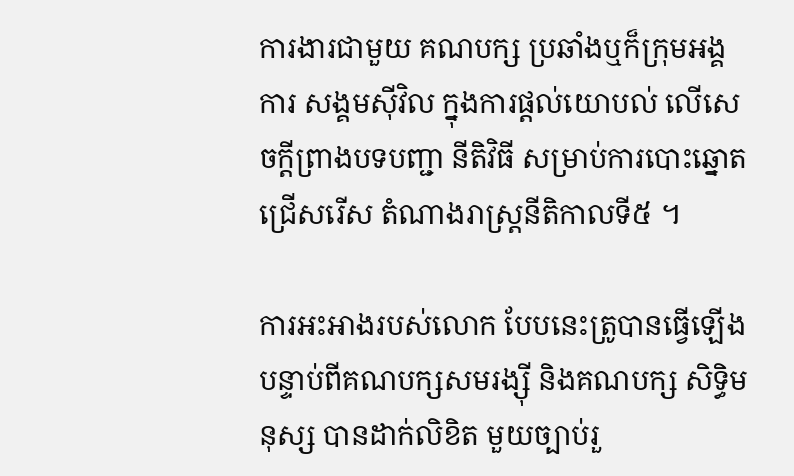ការងារជាមួយ គណបក្ស ប្រឆាំងឬក៏ក្រុមអង្គការ សង្គមស៊ីវិល ក្នុងការផ្តល់យោបល់ លើសេចក្តីព្រាងបទបញ្ជា នីតិវិធី សម្រាប់ការបោះឆ្នោត ជ្រើសរើស តំណាងរាស្រ្តនីតិកាលទី៥ ។

ការអះអាងរបស់លោក បែបនេះត្រូបានធ្វើឡើងបន្ទាប់ពីគណបក្សសមរង្ស៊ី និងគណបក្ស សិទ្ធិមនុស្ស បានដាក់លិខិត មួយច្បាប់រួ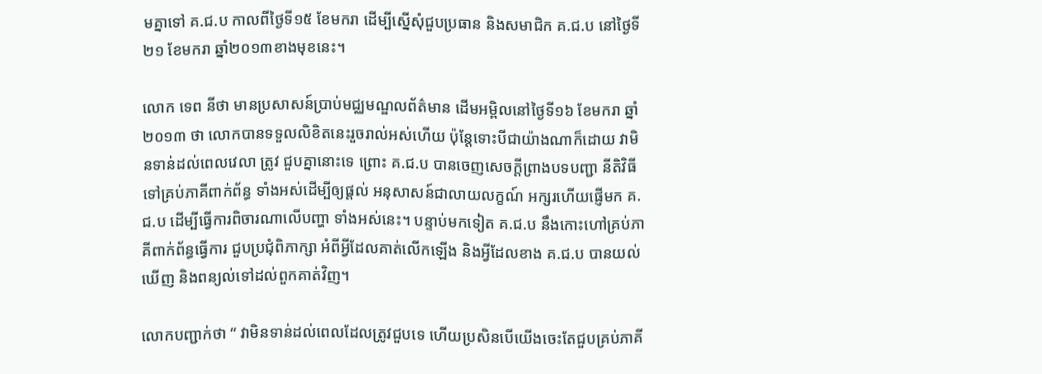មគ្នាទៅ គ.ជ.ប កាលពីថ្ងៃទី១៥ ខែមករា ដើម្បីស្នើសុំជួបប្រធាន និងសមាជិក គ.ជ.ប នៅថ្ងៃទី២១ ខែមករា ឆ្នាំ២០១៣ខាងមុខនេះ។

លោក ទេព នីថា មានប្រសាសន៍ប្រាប់មជ្ឈមណ្ឌលព័ត៌មាន ដើមអម្ពិលនៅថ្ងៃទី១៦ ខែមករា ឆ្នាំ២០១៣ ថា លោកបានទទួលលិខិតនេះរួចរាល់អស់ហើយ ប៉ុន្តែទោះបីជាយ៉ាងណាក៏ដោយ វាមិនទាន់ដល់ពេលវេលា ត្រូវ ជួបគ្នានោះទេ ព្រោះ គ.ជ.ប បានចេញសេចក្តីព្រាងបទបញ្ជា នីតិវិធីទៅគ្រប់ភាគីពាក់ព័ន្ធ ទាំងអស់ដើម្បីឲ្យផ្តល់ អនុសាសន៍ជាលាយលក្ខណ៍ អក្សរហើយផ្ញើមក គ.ជ.ប ដើម្បីធ្វើការពិចារណាលើបញ្ហា ទាំងអស់នេះ។ បន្ទាប់មកទៀត គ.ជ.ប នឹងកោះហៅគ្រប់ភាគីពាក់ព័ន្ធធ្វើការ ជួបប្រជុំពិភាក្សា អំពីអ្វីដែលគាត់លើកឡើង និងអ្វីដែលខាង គ.ជ.ប បានយល់ឃើញ និងពន្យល់ទៅដល់ពួកគាត់វិញ។

លោកបញ្ជាក់ថា “ វាមិនទាន់ដល់ពេលដែលត្រូវជួបទេ ហើយប្រសិនបើយើងចេះតែជួបគ្រប់ភាគី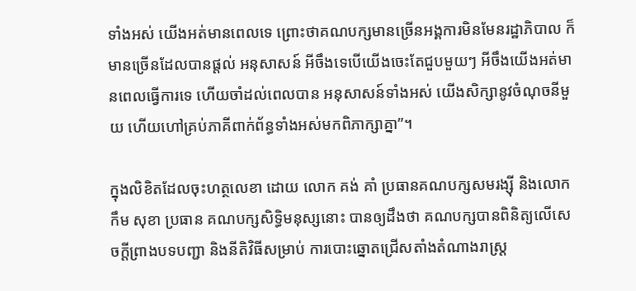ទាំងអស់ យើងអត់មានពេលទេ ព្រោះថាគណបក្សមានច្រើនអង្គការមិនមែនរដ្ឋាភិបាល ក៏មានច្រើនដែលបានផ្តល់ អនុសាសន៍ អីចឹងទេបើយើងចេះតែជួបមួយៗ អីចឹងយើងអត់មានពេលធ្វើការទេ ហើយចាំដល់ពេលបាន អនុសាសន៍ទាំងអស់ យើងសិក្សានូវចំណុចនីមួយ ហើយហៅគ្រប់ភាគីពាក់ព័ន្ធទាំងអស់មកពិភាក្សាគ្នា”។

ក្នុងលិខិតដែលចុះហត្ថលេខា ដោយ លោក គង់ គាំ ប្រធានគណបក្សសមរង្ស៊ី និងលោក កឹម សុខា ប្រធាន គណបក្សសិទ្ធិមនុស្សនោះ បានឲ្យដឹងថា គណបក្សបានពិនិត្យលើសេចក្តីព្រាងបទបញ្ជា និងនីតិវិធីសម្រាប់ ការបោះឆ្នោតជ្រើសតាំងតំណាងរាស្រ្ត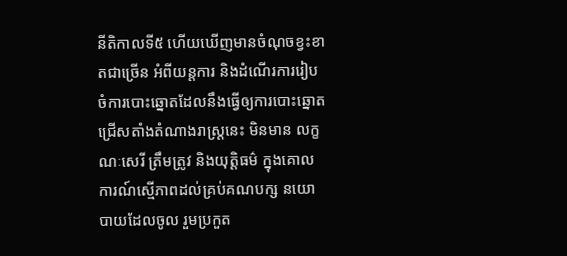នីតិកាលទី៥ ហើយឃើញមានចំណុចខ្វះខាតជាច្រើន អំពីយន្តការ និងដំណើរការរៀបចំការបោះឆ្នោតដែលនឹងធ្វើឲ្យការបោះឆ្នោតជ្រើសតាំងតំណាងរាស្រ្តនេះ មិនមាន លក្ខណៈសេរី ត្រឹមត្រូវ និងយុត្តិធម៌ ក្នុងគោលការណ៍ស្មើភាពដល់គ្រប់គណបក្ស នយោបាយដែលចូល រួមប្រកួត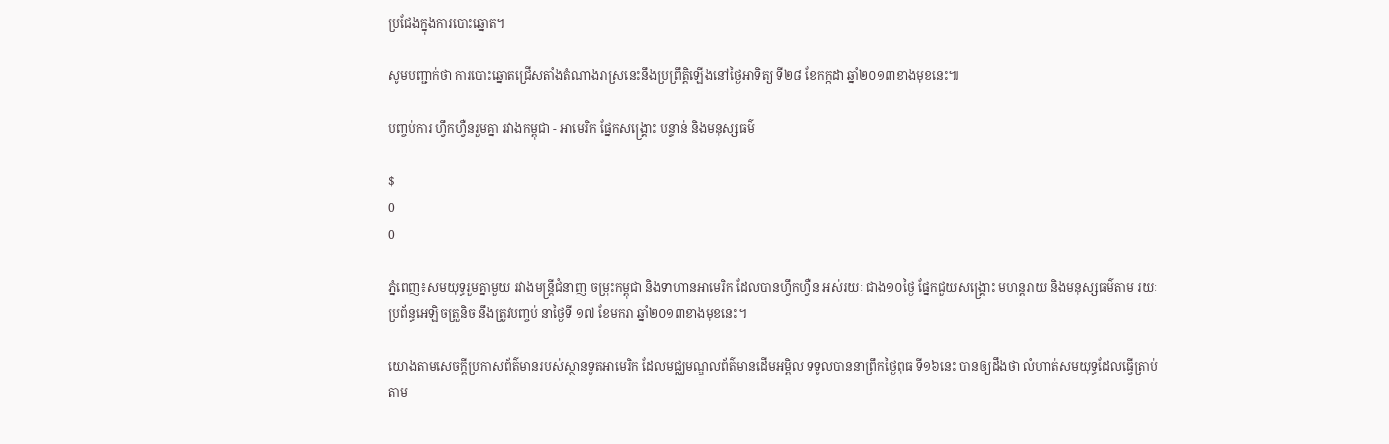ប្រជែងក្នុងការបោះឆ្នោត។

សូមបញ្ជាក់ថា ការបោះឆ្នោតជ្រើសតាំងតំណាងរាស្រនេះនឹងប្រព្រឹត្តិឡើងនៅថ្ងៃអាទិត្យ ទី២៨ ខែកក្កដា ឆ្នាំ២០១៣ខាងមុខនេះ៕

បញ្ចប់ការ ហ្វឹកហ្វឺនរួមគ្នា រវាងកម្ពុជា - អាមេរិក ផ្នែកសង្រ្គោះ បន្ទាន់ និងមនុស្សធម៌

$
0
0

ភ្នំពេញ៖សមយុទ្ធរួមគ្នាមួយ រវាងមន្រ្តីជំនាញ ចម្រុះកម្ពុជា និងទាហានអាមេរិក ដែលបានហ្វឹកហ្វឺន អស់រយៈ ជាង១០ថ្ងៃ ផ្នែកជួយសង្រ្គោះ មហន្តរាយ និងមនុស្សធម៌តាម រយៈប្រព័ន្ធអេឡិចត្រួនិច នឹងត្រូវបញ្ចប់ នាថ្ងៃទី ១៧ ខែមករា ឆ្នាំ២០១៣ខាងមុខនេះ។

យោងតាមសេចក្តីប្រកាសព័ត៌មានរបស់ស្ថានទូតអាមេរិក ដែលមជ្ឈមណ្ឌលព័ត៌មានដើមអម្ពិល ទទូលបាននាព្រឹកថ្ងៃពុធ ទី១៦នេះ បានឲ្យដឹងថា លំហាត់សមយុទ្ធដែលធ្វើត្រាប់តាម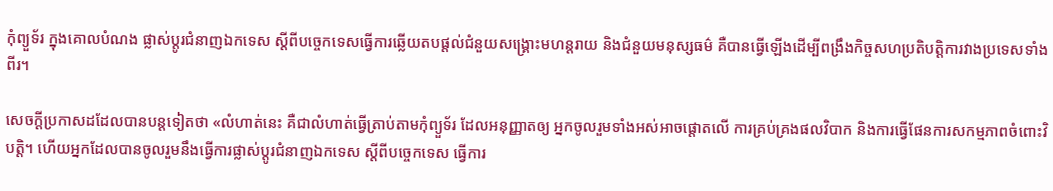កុំព្យួទ័រ ក្នុងគោលបំណង ផ្លាស់ប្តូរជំនាញឯកទេស ស្តីពីបច្ចេកទេសធ្វើការឆ្លើយតបផ្តល់ជំនួយសង្រ្គោះមហន្តរាយ និងជំនួយមនុស្សធម៌ គឺបានធ្វើឡើងដើម្បីពង្រឹងកិច្ចសហប្រតិបត្តិការវាងប្រទេសទាំងពីរ។

សេចក្តីប្រកាសដដែលបានបន្តទៀតថា «លំហាត់នេះ គឺជាលំហាត់ធ្វើត្រាប់តាមកុំព្យួទ័រ ដែលអនុញ្ញាតឲ្យ អ្នកចូលរួមទាំងអស់អាចផ្តោតលើ ការគ្រប់គ្រងផលវិបាក និងការធ្វើផែនការសកម្មភាពចំពោះវិបត្តិ។ ហើយអ្នកដែលបានចូលរួមនឹងធ្វើការផ្លាស់ប្តូរជំនាញឯកទេស ស្តីពីបច្ចេកទេស ធ្វើការ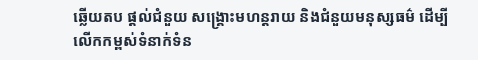ឆ្លើយតប ផ្តល់ជំនួយ សង្រ្គោះមហន្តរាយ និងជំនួយមនុស្សធម៌ ដើម្បីលើកកម្ពស់ទំនាក់ទំន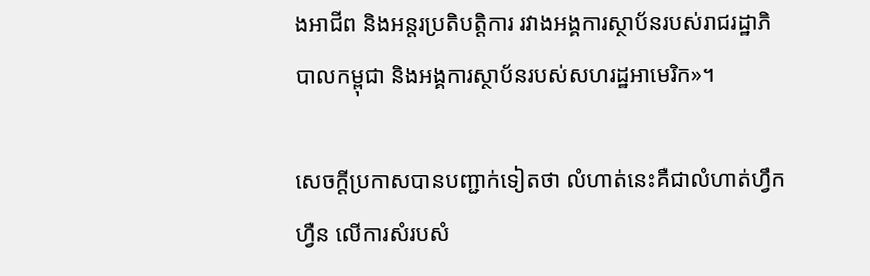ងអាជីព និងអន្តរប្រតិបត្តិការ រវាងអង្គការស្ថាប័នរបស់រាជរដ្ឋាភិបាលកម្ពុជា និងអង្គការស្ថាប័នរបស់សហរដ្ឋអាមេរិក»។

សេចក្តីប្រកាសបានបញ្ជាក់ទៀតថា លំហាត់នេះគឺជាលំហាត់ហ្វឹកហ្វឺន លើការសំរបសំ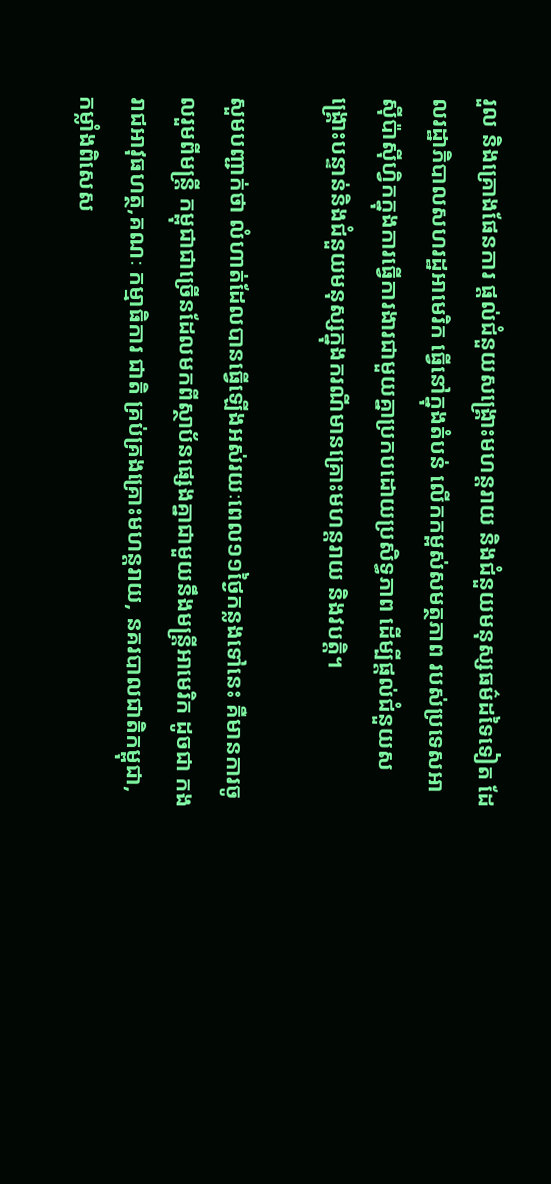រួល និងគ្រោងផែនការ ផ្តល់ជំនួយសង្រ្គោះមហន្តរាយ និងជំនួយមនុស្សធម៌ដទៃទៀត ដែលរដ្ឋាភិបាលសហរដ្ឋអាមេរិក ធ្វើនៅក្នុងតំបន់ លើកកម្ពស់សមត្ថភាព របស់ប្រទេសអាស៊ីប៉ាស៊ីហ្វិកក្នុងការធ្វើការងារជាមួយគ្នាប្រកបដោយប្រសិទ្ធភាព ដើម្បីផ្តល់ជំនួយសង្រ្គោះបន្ទាន់និងជំនួយមនុស្សក្នុងករណីមានគ្រោះមហន្តរាយ និងវបត្តិ។

សួមបញ្ជាក់ថា លំហាត់ដែលបានធ្វើឡើងអស់រយៈពេល១១ថ្ងៃកន្លងទៅនេះ គឺមានការចូលរួមពីមន្រ្តី កម្ពុជាជាច្រើនដែលមកពីស្ថាប័នផ្សេងគ្នាជាមួយនឹងមន្រ្តីអាមេរិក ដូចជា កងរាជអាវុធហត្ថ,គណៈ កម្មាធិការ ជាតិ គ្រប់គ្រងគ្រោះមហន្តរាយ, នគរបាលជាតិកម្ពុជា, កម្លាំងពិសេស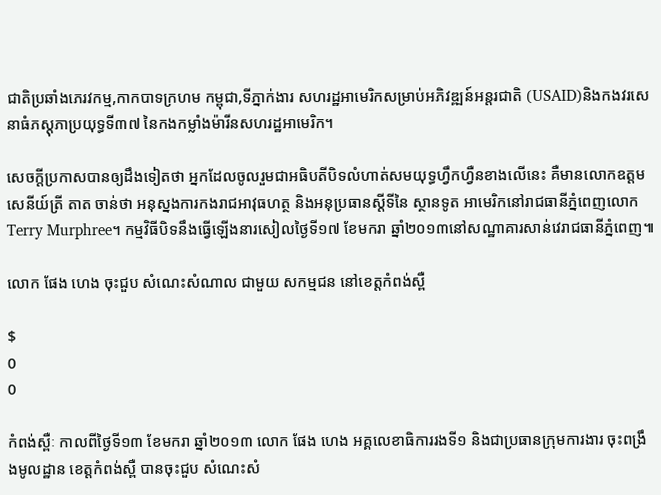ជាតិប្រឆាំងភេរវកម្ម,កាកបាទក្រហម កម្ពុជា,ទីភ្នាក់ងារ សហរដ្ឋអាមេរិកសម្រាប់អភិវឌ្ឍន៍អន្តរជាតិ (USAID)និងកងវរសេនាធំភស្តុភាប្រយុទ្ធទី៣៧ នៃកងកម្លាំងម៉ារីនសហរដ្ឋអាមេរិក។

សេចក្តីប្រកាសបានឲ្យដឹងទៀតថា អ្នកដែលចូលរួមជាអធិបតីបិទលំហាត់សមយុទ្ធហ្វឹកហ្វឺនខាងលើនេះ គឺមានលោកឧត្តមសេនីយ៍ត្រី តាត ចាន់ថា អនុស្នងការកងរាជអាវុធហត្ថ និងអនុប្រធានស្តីទីនៃ ស្ថានទូត អាមេរិកនៅរាជធានីភ្នំពេញលោក Terry Murphree។ កម្មវិធីបិទនឹងធ្វើឡើងនារសៀលថ្ងៃទី១៧ ខែមករា ឆ្នាំ២០១៣នៅសណ្ឋាគារសាន់វេរាជធានីភ្នំពេញ៕

លោក ផែង ហេង ចុះជួប សំណេះសំណាល ជាមួយ សកម្មជន នៅខេត្តកំពង់ស្ពឺ

$
0
0

កំពង់ស្ពឺៈ កាលពីថ្ងៃទី១៣ ខែមករា ឆ្នាំ២០១៣ លោក ផែង ហេង អគ្គលេខាធិការរងទី១ និងជាប្រធានក្រុមការងារ ចុះពង្រឹងមូលដ្ឋាន ខេត្តកំពង់ស្ពឺ បានចុះជួប សំណេះសំ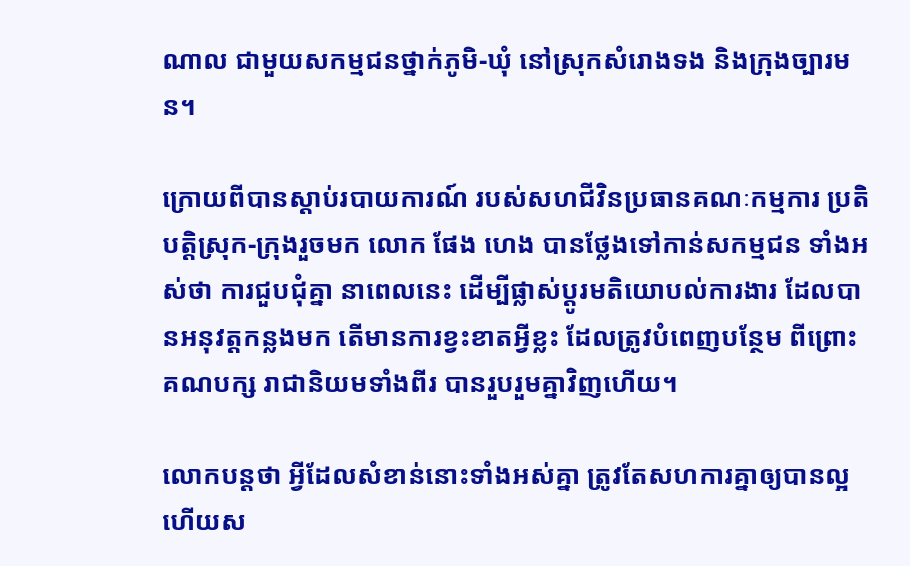ណាល ជាមួយសកម្មជនថ្នាក់ភូមិ-ឃុំ នៅស្រុកសំរោងទង និងក្រុងច្បារមន។

ក្រោយពីបានស្តាប់របាយការណ៍ របស់សហជីវិនប្រធានគណៈកម្មការ ប្រតិបត្តិស្រុក-ក្រុងរួចមក លោក ផែង ហេង បានថ្លែងទៅកាន់សកម្មជន ទាំងអស់ថា ការជួបជុំគ្នា នាពេលនេះ ដើម្បីផ្លាស់ប្តូរមតិយោបល់ការងារ ដែលបានអនុវត្តកន្លងមក តើមានការខ្វះខាតអ្វីខ្លះ ដែលត្រូវបំពេញបន្ថែម ពីព្រោះគណបក្ស រាជានិយមទាំងពីរ បានរួបរួមគ្នាវិញហើយ។

លោកបន្តថា អ្វីដែលសំខាន់នោះទាំងអស់គ្នា ត្រូវតែសហការគ្នាឲ្យបានល្អ ហើយស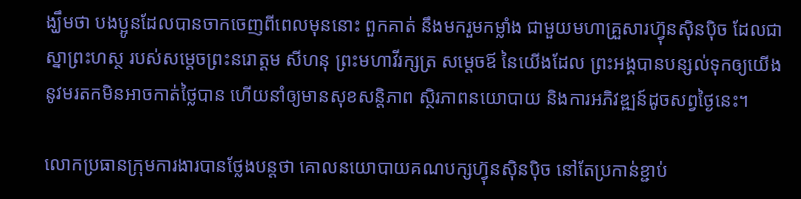ង្ឃឹមថា បងប្អូនដែលបានចាកចេញពីពេលមុននោះ ពួកគាត់ នឹងមករួមកម្លាំង ជាមួយមហាគ្រួសារហ៊្វុនស៊ិនប៉ិច ដែលជាស្នាព្រះហស្ថ របស់សម្តេចព្រះនរោត្តម សីហនុ ព្រះមហាវីរក្សត្រ សម្តេចឪ នៃយើងដែល ព្រះអង្គបានបន្សល់ទុកឲ្យយើង នូវមរតកមិនអាចកាត់ថ្លៃបាន ហើយនាំឲ្យមានសុខសន្តិភាព ស្ថិរភាពនយោបាយ និងការអភិវឌ្ឍន៍ដូចសព្វថ្ងៃនេះ។

លោកប្រធានក្រុមការងារបានថ្លែងបន្តថា គោលនយោបាយគណបក្សហ៊្វុនស៊ិនប៉ិច នៅតែប្រកាន់ខ្ជាប់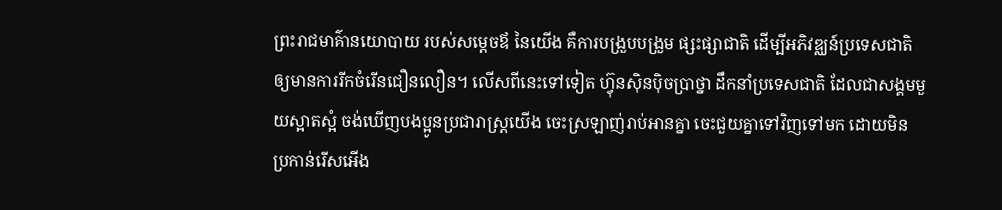ព្រះរាជមាគ៌ានយោបាយ របស់សម្តេចឪ នៃយើង គឺការបង្រួបបង្រួម ផ្សះផ្សាជាតិ ដើម្បីអភិវឌ្ឈន៍ប្រទេសជាតិ ឲ្យមានការរីកចំរើនជឿនលឿន។ លើសពីនេះទៅទៀត ហ៊្វុនស៊ិនប៉ិចប្រាថ្នា ដឹកនាំប្រទេសជាតិ ដែលជាសង្គមមួយស្អាតស្អំ ចង់ឃើញបងប្អូនប្រជារាស្ត្រយើង ចេះស្រឡាញ់រាប់អានគ្នា ចេះជួយគ្នាទៅវិញទៅមក ដោយមិន ប្រកាន់រើសអើង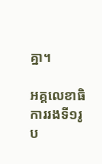គ្នា។

អគ្គលេខាធិការរងទី១រូប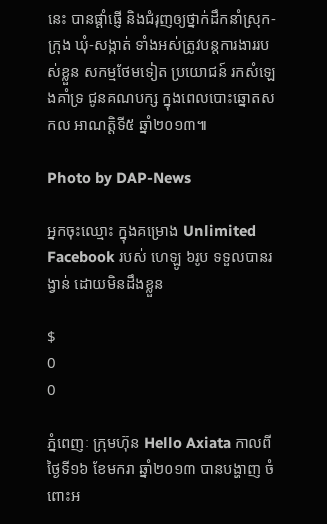នេះ បានផ្តាំផ្ញើ និងជំរុញឲ្យថ្នាក់ដឹកនាំស្រុក-ក្រុង ឃុំ-សង្កាត់ ទាំងអស់ត្រូវបន្តការងាររបស់ខ្លួន សកម្មថែមទៀត ប្រយោជន៍ រកសំឡេងគាំទ្រ ជូនគណបក្ស ក្នុងពេលបោះឆ្នោតសកល អាណត្តិទី៥ ឆ្នាំ២០១៣៕

Photo by DAP-News

អ្នកចុះឈ្មោះ ក្នុងគម្រោង Unlimited Facebook របស់ ហេឡូ ៦រូប ទទួលបានរង្វាន់ ដោយមិនដឹងខ្លួន

$
0
0

ភ្នំពេញៈ ក្រុមហ៊ុន Hello Axiata កាលពីថ្ងៃទី១៦ ខែមករា ឆ្នាំ២០១៣ បានបង្ហាញ ចំពោះអ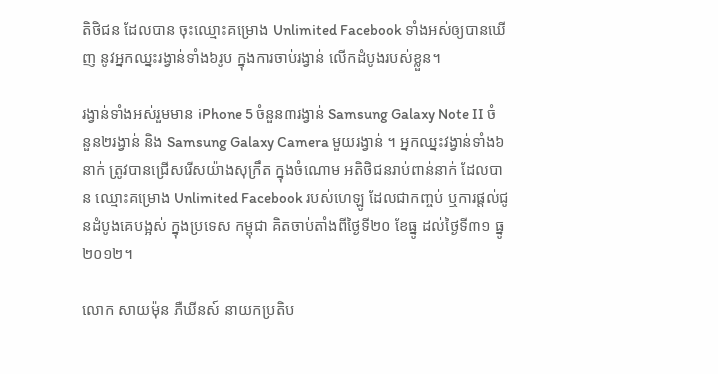តិថិជន ដែលបាន ចុះឈ្មោះគម្រោង Unlimited Facebook ទាំងអស់ឲ្យបានឃើញ នូវអ្នកឈ្នះរង្វាន់ទាំង៦រូប ក្នុងការចាប់រង្វាន់ លើកដំបូងរបស់ខ្លួន។

រង្វាន់ទាំងអស់រួមមាន iPhone 5 ចំនួន៣រង្វាន់ Samsung Galaxy Note II ចំនួន២រង្វាន់ និង Samsung Galaxy Camera មួយរង្វាន់ ។ អ្នកឈ្នះវង្វាន់ទាំង៦នាក់ ត្រូវបានជ្រើសរើសយ៉ាងសុក្រឹត ក្នុងចំណោម អតិថិជនរាប់ពាន់នាក់ ដែលបាន ឈ្មោះគម្រោង Unlimited Facebook របស់ហេឡូ ដែលជាកញ្ចប់ ឬការផ្តល់ជូនដំបូងគេបង្អស់ ក្នុងប្រទេស កម្ពុជា គិតចាប់តាំងពីថ្ងៃទី២០ ខែធ្នូ ដល់ថ្ងៃទី៣១ ធ្នូ ២០១២។

លោក សាយម៉ុន ភឺឃីនស៍ នាយកប្រតិប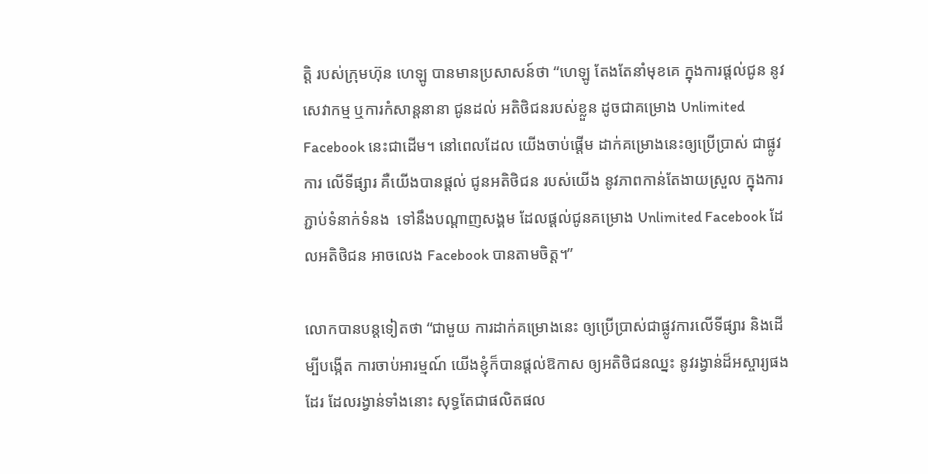ត្តិ របស់ក្រុមហ៊ុន ហេឡូ បានមានប្រសាសន៍ថា “ហេឡូ តែងតែនាំមុខគេ ក្នុងការផ្តល់ជូន នូវសេវាកម្ម ឬការកំសាន្តនានា ជូនដល់ អតិថិជនរបស់ខ្លួន ដូចជាគម្រោង Unlimited Facebook នេះជាដើម។ នៅពេលដែល យើងចាប់ផ្តើម ដាក់គម្រោងនេះឲ្យប្រើប្រាស់ ជាផ្លូវការ លើទីផ្សារ គឺយើងបានផ្តល់ ជូនអតិថិជន របស់យើង នូវភាពកាន់តែងាយស្រួល ក្នុងការភ្ជាប់ទំនាក់ទំនង  ទៅនឹងបណ្តាញសង្គម ដែលផ្តល់ជូនគម្រោង Unlimited Facebook ដែលអតិថិជន អាចលេង Facebook បានតាមចិត្ត។”

លោកបានបន្តទៀតថា “ជាមួយ ការដាក់គម្រោងនេះ ឲ្យប្រើប្រាស់ជាផ្លូវការលើទីផ្សារ និងដើម្បីបង្កើត ការចាប់អារម្មណ៍ យើងខ្ញុំក៏បានផ្តល់ឱកាស ឲ្យអតិថិជនឈ្នះ នូវរង្វាន់ដ៏អស្ចារ្យផងដែរ ដែលរង្វាន់ទាំងនោះ សុទ្ធតែជាផលិតផល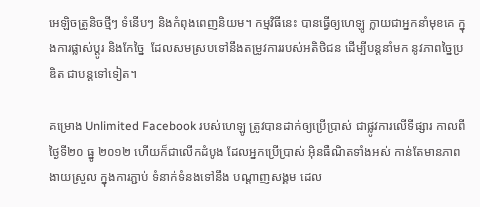អេឡិចត្រូនិចថ្មីៗ ទំនើបៗ និងកំពុងពេញនិយម។ កម្មវិធីនេះ បានធ្វើឲ្យហេឡូ ក្លាយជាអ្នកនាំមុខគេ ក្នុងការផ្លាស់ប្តូរ និងកែច្នៃ  ដែលសមស្របទៅនឹងតម្រូវការរបស់អតិថិជន ដើម្បីបន្តនាំមក នូវភាពច្នៃប្រឌិត ជាបន្តទៅទៀត។

គម្រោង Unlimited Facebook របស់ហេឡូ ត្រូវបានដាក់ឲ្យប្រើប្រាស់ ជាផ្លូវការលើទីផ្សារ កាលពីថ្ងៃទី២០ ធ្នូ ២០១២ ហើយក៏ជាលើកដំបូង ដែលអ្នកប្រើប្រាស់ អ៊ិនធឺណិតទាំងអស់ កាន់តែមានភាពងាយស្រួល ក្នុងការភ្ជាប់ ទំនាក់ទំនងទៅនឹង បណ្តាញសង្គម ដេល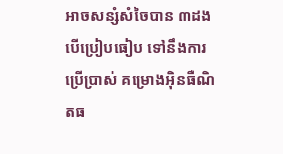អាចសន្សំសំចៃបាន ៣ដងបើប្រៀបធៀប ទៅនឹងការប្រើប្រាស់ គម្រោងអ៊ិនធឺណិតធ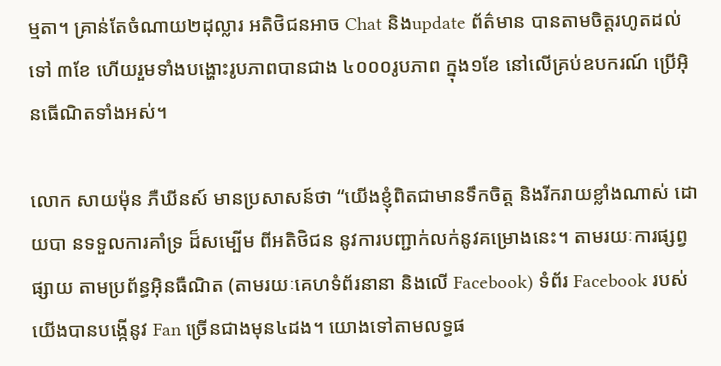ម្មតា។ គ្រាន់តែចំណាយ២ដុល្លារ អតិថិជនអាច Chat និងupdate ព័ត៌មាន បានតាមចិត្តរហូតដល់ទៅ ៣ខែ ហើយរួមទាំងបង្ហោះរូបភាពបានជាង ៤០០០រូបភាព ក្នុង១ខែ នៅលើគ្រប់ឧបករណ៍ ប្រើអ៊ិនធើណិតទាំងអស់។

លោក សាយម៉ុន ភឺឃីនស៍ មានប្រសាសន៍ថា “យើងខ្ញុំពិតជាមានទឹកចិត្ត និងរីករាយខ្លាំងណាស់ ដោយបា នទទួលការគាំទ្រ ដ៏សម្បើម ពីអតិថិជន នូវការបញ្ជាក់លក់នូវគម្រោងនេះ។ តាមរយៈការផ្សព្វផ្សាយ តាមប្រព័ន្ធអ៊ិនធឺណិត (តាមរយៈគេហទំព័រនានា និងលើ Facebook) ទំព័រ Facebook របស់យើងបានបង្កើនូវ Fan ច្រើនជាងមុន៤ដង។ យោងទៅតាមលទ្ធផ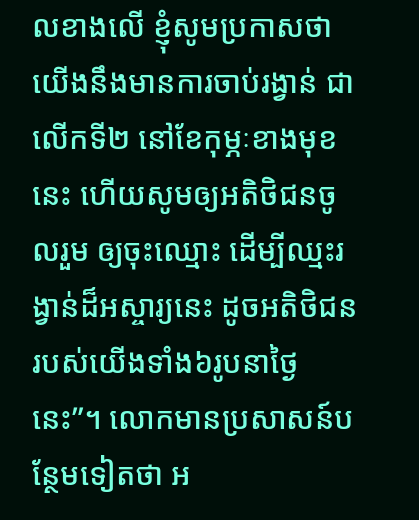លខាងលើ ខ្ញុំសូមប្រកាសថា យើងនឹងមានការចាប់រង្វាន់ ជាលើកទី២ នៅខែកុម្ភៈខាងមុខនេះ ហើយសូមឲ្យអតិថិជនចូលរួម ឲ្យចុះឈ្មោះ ដើម្បីឈ្មះរង្វាន់ដ៏អស្ចារ្យនេះ ដូចអតិថិជន របស់យើងទាំង៦រូបនាថ្ងៃនេះ”។ លោកមានប្រសាសន៍បន្ថែមទៀតថា អ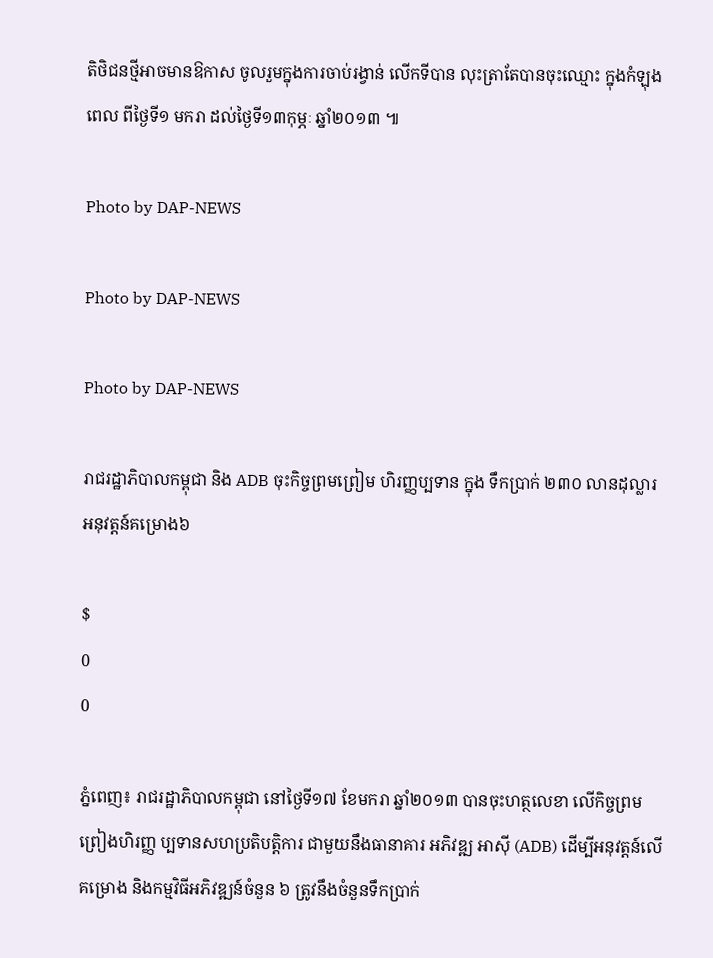តិថិជនថ្មីអាចមានឱកាស ចូលរួមក្នុងការចាប់រង្វាន់ លើកទីបាន លុះត្រាតែបានចុះឈ្មោះ ក្នុងកំឡុងពេល ពីថ្ងៃទី១ មករា ដល់ថ្ងៃទី១៣កុម្ភៈ ឆ្នាំ២០១៣ ៕

Photo by DAP-NEWS

Photo by DAP-NEWS

Photo by DAP-NEWS

រាជរដ្ឋាភិបាលកម្ពុជា និង ADB ចុះកិច្ចព្រមព្រៀម ហិរញ្ញប្បទាន ក្នុង ទឹកប្រាក់ ២៣០ លានដុល្លារ អនុវត្តន៍គម្រោង៦

$
0
0

ភ្នំពេញ៖ រាជរដ្ឋាភិបាលកម្ពុជា នៅថ្ងៃទី១៧ ខែមករា ឆ្នាំ២០១៣ បានចុះហត្ថលេខា លើកិច្ចព្រមព្រៀងហិរញ្ញ ប្បទានសហប្រតិបត្តិការ ជាមួយនឹងធានាគារ អភិវឌ្ឍ អាស៊ី (ADB) ដើម្បីអនុវត្តន៍លើគម្រោង និងកម្មវិធីអភិវឌ្ឍន៍ចំនួន ៦ ត្រូវនឹងចំនួនទឹកប្រាក់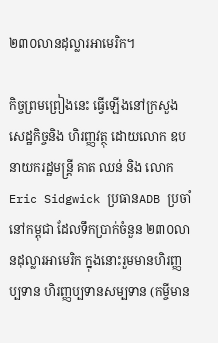២៣០លានដុល្លារអាមេរិក។

កិច្ចព្រមព្រៀងនេះ ធ្វើឡើងនៅក្រសួង សេដ្ឋកិច្ចនិង ហិរញ្ញវត្ថុ ដោយលោក ឧបនាយករដ្ឋមន្ត្រី គាត ឈន់ និង លោក Eric Sidgwick ប្រធានADB ប្រចាំនៅកម្ពុជា ដែលទឹកប្រាក់ចំនួន ២៣០លានដុល្លារអាមេរិក ក្នុងនោះរួមមានហិរញ្ញប្បទាន ហិរញ្ញប្បទានសម្បទាន (កម្ចីមាន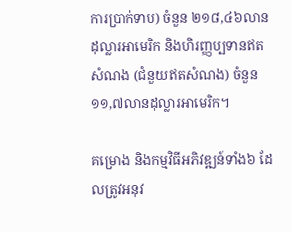ការប្រាក់ទាប) ចំនួន ២១៨,៤៦លានដុល្លារអាមេរិក និងហិរញ្ញប្បទានឥតសំណង (ជំនួយឥតសំណង) ចំនួន ១១,៧លានដុល្លារអាមេរិក។

គម្រោង និងកម្មវិធីអភិវឌ្ឍន៍ទាំង៦ ដែលត្រូវអនុវ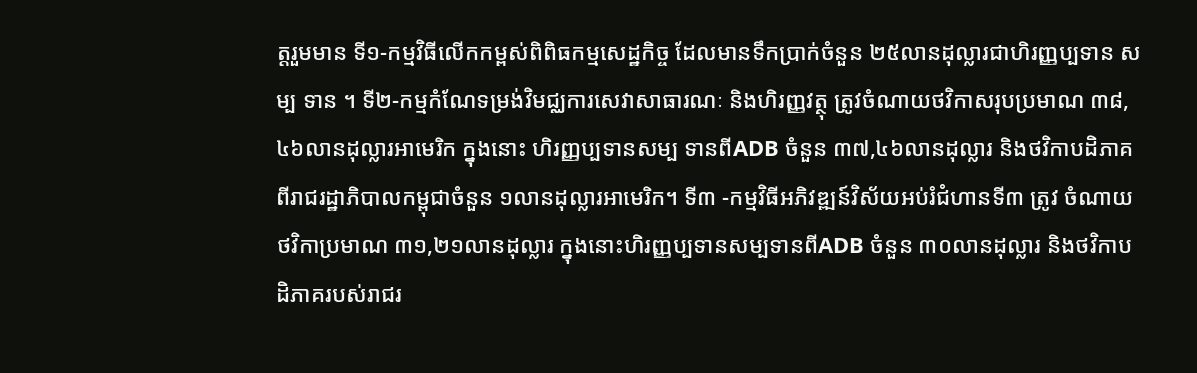ត្តរួមមាន ទី១-កម្មវិធីលើកកម្ពស់ពិពិធកម្មសេដ្ឋកិច្ច ដែលមានទឹកប្រាក់ចំនួន ២៥លានដុល្លារជាហិរញ្ញប្បទាន សម្ប ទាន ។ ទី២-កម្មកំណែទម្រង់វិមជ្ឈការសេវាសាធារណៈ និងហិរញ្ញវត្ថុ ត្រូវចំណាយថវិកាសរុបប្រមាណ ៣៨,៤៦លានដុល្លារអាមេរិក ក្នុងនោះ ហិរញ្ញប្បទានសម្ប ទានពីADB ចំនួន ៣៧,៤៦លានដុល្លារ និងថវិកាបដិភាគពីរាជរដ្ឋាភិបាលកម្ពុជាចំនួន ១លានដុល្លារអាមេរិក។ ទី៣ -កម្មវិធីអភិវឌ្ឍន៍វិស័យអប់រំជំហានទី៣ ត្រូវ ចំណាយថវិកាប្រមាណ ៣១,២១លានដុល្លារ ក្នុងនោះហិរញ្ញប្បទានសម្បទានពីADB ចំនួន ៣០លានដុល្លារ និងថវិកាបដិភាគរបស់រាជរ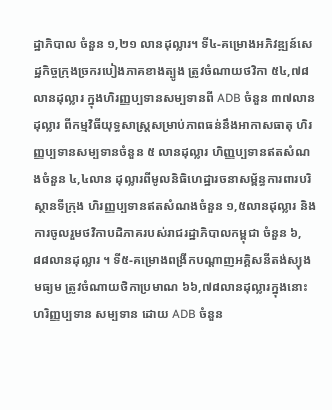ដ្ឋាភិបាល ចំនួន ១,២១ លានដុល្លារ។ ទី៤-គម្រោងអភិវឌ្ឍន៍សេដ្ឋកិច្ចក្រុងច្រករបៀងភាគខាងត្បូង ត្រូវចំណាយថវិកា ៥៤,៧៨លានដុល្លារ ក្នុងហិរញ្ញប្បទានសម្បទានពី ADB ចំនួន ៣៧លានដុល្លារ ពីកម្មវិធីយុទ្ធសាស្ត្រសម្រាប់ភាពធន់នឹងអាកាសធាតុ ហិរញ្ញប្បទានសម្បទានចំនួន ៥ លានដុល្លារ ហិញ្ញប្បទានឥតសំណងចំនួន ៤,៤លាន ដុល្លារពីមូលនិធិហេដ្ឋារចនាសម្ព័ន្ធការពារបរិស្ថានទីក្រុង ហិរញ្ញប្បទានឥតសំណងចំនួន ១,៥លានដុល្លារ និងការចូលរួមថវិកាបដិភាគរបស់រាជរដ្ឋាភិបាលកម្ពុជា ចំនួន ៦,៨៨លានដុល្លារ ។ ទី៥-គម្រោងពង្រីកបណ្តាញអគ្គិសនីតង់ស្យុងមធ្យម ត្រូវចំណាយថិកាប្រមាណ ៦៦,៧៨លានដុល្លារក្នុងនោះ ហរិញ្ញប្បទាន សម្បទាន ដោយ ADB ចំនួន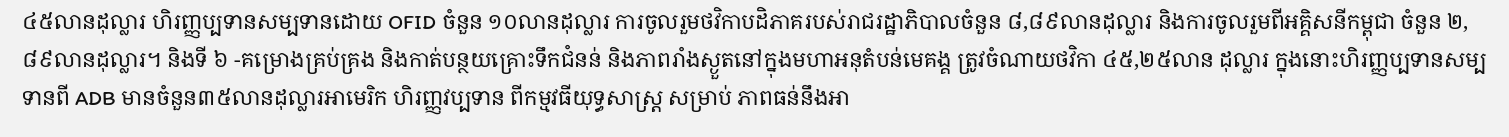៤៥លានដុល្លារ ហិរញ្ញប្បទានសម្បទានដោយ OFID ចំនួន ១០លានដុល្លារ ការចូលរួមថវិកាបដិភាគរបស់រាជរដ្ឋាភិបាលចំនួន ៨,៨៩លានដុល្លារ និងការចូលរួមពីអគ្គិសនីកម្ពុជា ចំនួន ២,៨៩លានដុល្លារ។ និងទី ៦ -គម្រោងគ្រប់គ្រង និងកាត់បន្ថយគ្រោះទឹកជំនន់ និងភាពរាំងស្ងួតនៅក្នុងមហាអនុតំបន់មេគង្គ ត្រូវចំណាយថវិកា ៤៥,២៥លាន ដុល្លារ ក្នុងនោះហិរញ្ញប្បទានសម្បទានពី ADB មានចំនួន៣៥លានដុល្លារអាមេរិក ហិរញ្ញវប្បទាន ពីកម្មវធីយុទ្ធសាស្ត្រ សម្រាប់ ភាពធន់នឹងអា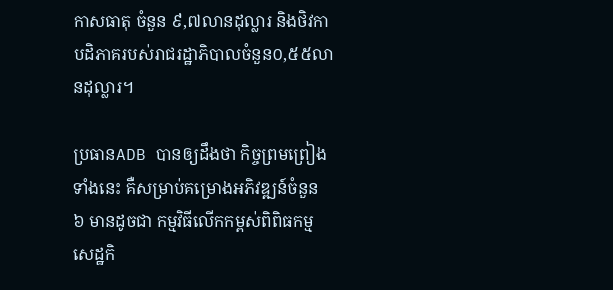កាសធាតុ ចំនួន ៩,៧លានដុល្លារ និងថិវកាបដិភាគរបស់រាជរដ្ឋាភិបាលចំនួន០,៥៥លានដុល្លារ។

ប្រធានADB បានឲ្យដឹងថា កិច្ចព្រមព្រៀងទាំងនេះ គឺសម្រាប់គម្រោងអភិវឌ្ឍន៍ចំនួន ៦ មានដូចជា កម្មវិធីលើកកម្ពស់ពិពិធកម្មសេដ្ឋកិ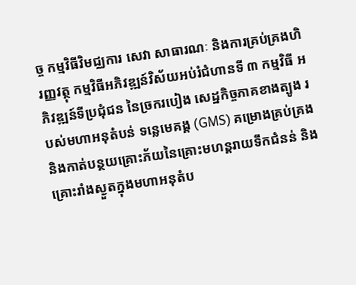ច្ច កម្មវិធីវិមជ្ឈការ សេវា សាធារណៈ និងការគ្រប់គ្រងហិរញ្ញវត្ថុ កម្មវិធីអភិវឌ្ឍន៍វិស័យអប់រំជំហានទី ៣ កម្មវិធី អភិវឌ្ឍន៍ទីប្រជុំជន នៃច្រករបៀង សេដ្ឋកិច្ចភាគខាងត្បូង របស់មហាអនុតំបន់ ទន្លេមេគង្គ (GMS) គម្រោងគ្រប់គ្រង និងកាត់បន្ថយគ្រោះភ័យនៃគ្រោះមហន្ដរាយទឹកជំនន់ និងគ្រោះរាំងស្ងួតក្នុងមហាអនុតំប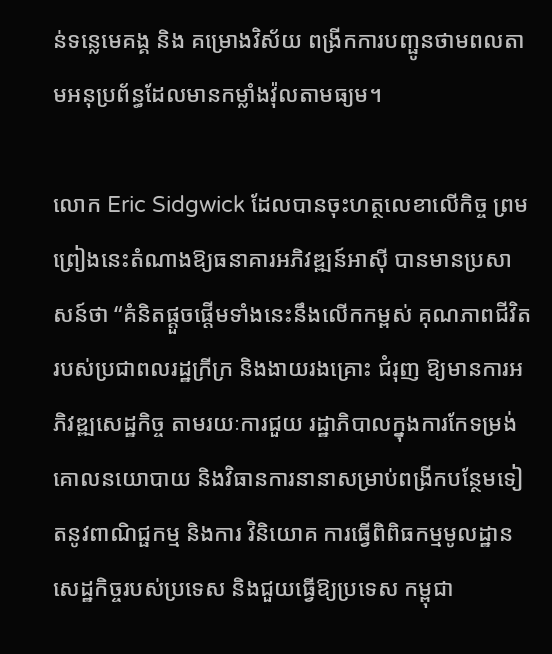ន់ទន្លេមេគង្គ និង គម្រោងវិស័យ ពង្រីកការបញ្ផូនថាមពលតាមអនុប្រព័ន្ធដែលមានកម្លាំងវ៉ុលតាមធ្យម។

លោក Eric Sidgwick ដែលបានចុះហត្ថលេខាលើកិច្ច ព្រមព្រៀងនេះតំណាងឱ្យធនាគារអភិវឌ្ឍន៍អាស៊ី បានមានប្រសាសន៍ថា “គំនិតផ្ដួចផ្ដើមទាំងនេះនឹងលើកកម្ពស់ គុណភាពជីវិតរបស់ប្រជាពលរដ្ឋក្រីក្រ និងងាយរងគ្រោះ ជំរុញ ឱ្យមានការអភិវឌ្ឍសេដ្ឋកិច្ច តាមរយៈការជួយ រដ្ឋាភិបាលក្នុងការកែទម្រង់គោលនយោបាយ និងវិធានការនានាសម្រាប់ពង្រីកបន្ថែមទៀតនូវពាណិជ្ផកម្ម និងការ វិនិយោគ ការធ្វើពិពិធកម្មមូលដ្ឋានសេដ្ឋកិច្ចរបស់ប្រទេស និងជួយធ្វើឱ្យប្រទេស កម្ពុជា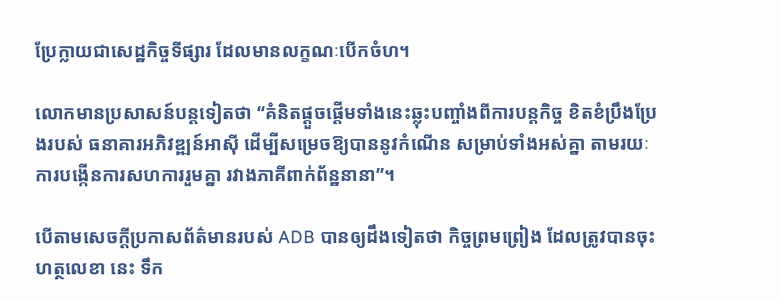ប្រែក្លាយជាសេដ្ឋកិច្ចទីផ្សារ ដែលមានលក្ខណៈបើកចំហ។

លោកមានប្រសាសន៍បន្ដទៀតថា “គំនិតផ្ដួចផ្ដើមទាំងនេះឆ្លុះបញ្ចាំងពីការបន្ដកិច្ច ខិតខំប្រឹងប្រែងរបស់ ធនាគារអភិវឌ្ឍន៍អាស៊ី ដើម្បីសម្រេចឱ្យបាននូវកំណើន សម្រាប់ទាំងអស់គ្នា តាមរយៈការបង្កើនការសហការរួមគ្នា រវាងភាគីពាក់ព័ន្ឋនានា”។

បើតាមសេចក្តីប្រកាសព័ត៌មានរបស់ ADB បានឲ្យដឹងទៀតថា កិច្ចព្រមព្រៀង ដែលត្រូវបានចុះហត្ថលេខា នេះ ទឹក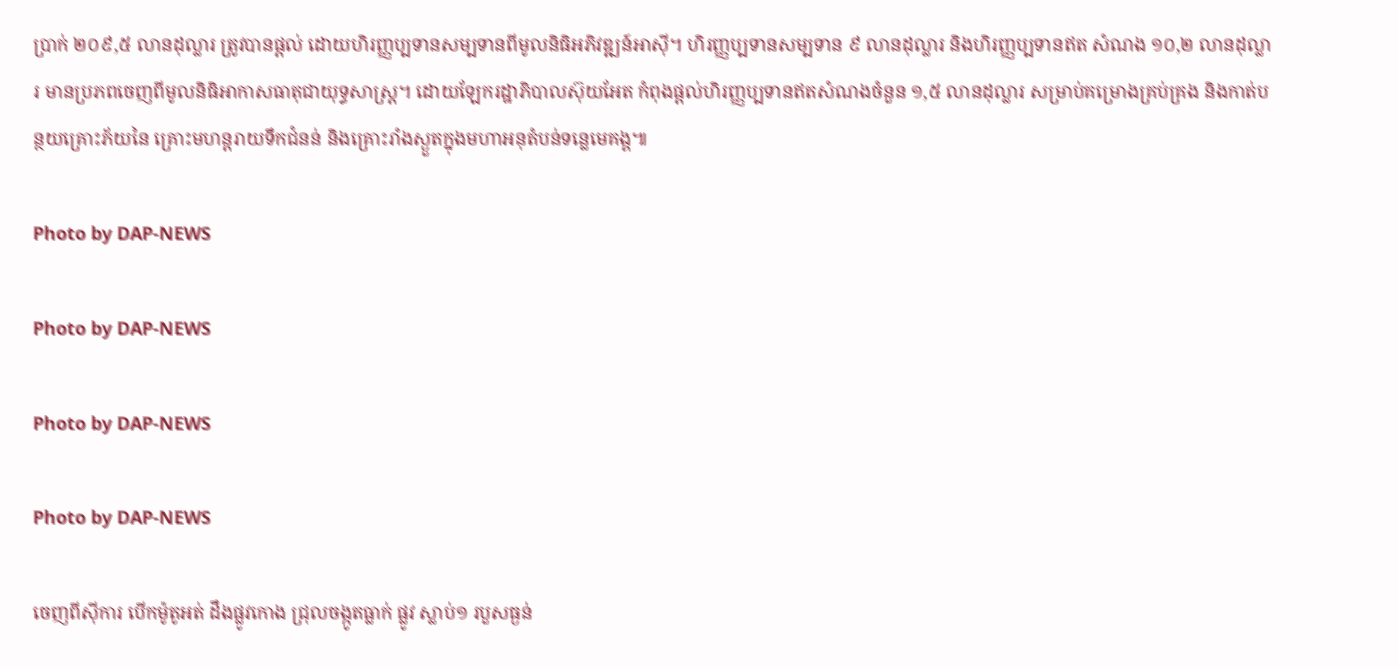ប្រាក់ ២០៩,៥ លានដុល្លារ ត្រូវបានផ្ដល់ ដោយហិរញ្ញប្បទានសម្បទានពីមូលនិធិអភិវឌ្ឍន៍អាស៊ី។ ហិរញ្ញប្បទានសម្បទាន ៩ លានដុល្លារ និងហិរញ្ញប្បទានឥត សំណង ១០,២ លានដុល្លារ មានប្រភពចេញពីមូលនិធិអាកាសធាតុជាយុទ្ធសាស្ដ្រ។ ដោយឡែករដ្ឋាភិបាលស៊ុយអែត កំពុងផ្ដល់ហិរញ្ញប្បទានឥតសំណងចំនួន ១,៥ លានដុល្លារ សម្រាប់គម្រោងគ្រប់គ្រង និងកាត់បន្ថយគ្រោះភ័យនៃ គ្រោះមហន្ដរាយទឹកជំនន់ និងគ្រោះរាំងស្ងួតក្នុងមហាអនុតំបន់ទន្លេមេគង្គ៕

Photo by DAP-NEWS

Photo by DAP-NEWS

Photo by DAP-NEWS

Photo by DAP-NEWS

ចេញពីស៊ីការ បើកម៉ូតូអត់ ដឹងផ្លូវកោង ជ្រុលចង្កូតធ្លាក់ ផ្លូវ ស្លាប់១ របួសធ្ងន់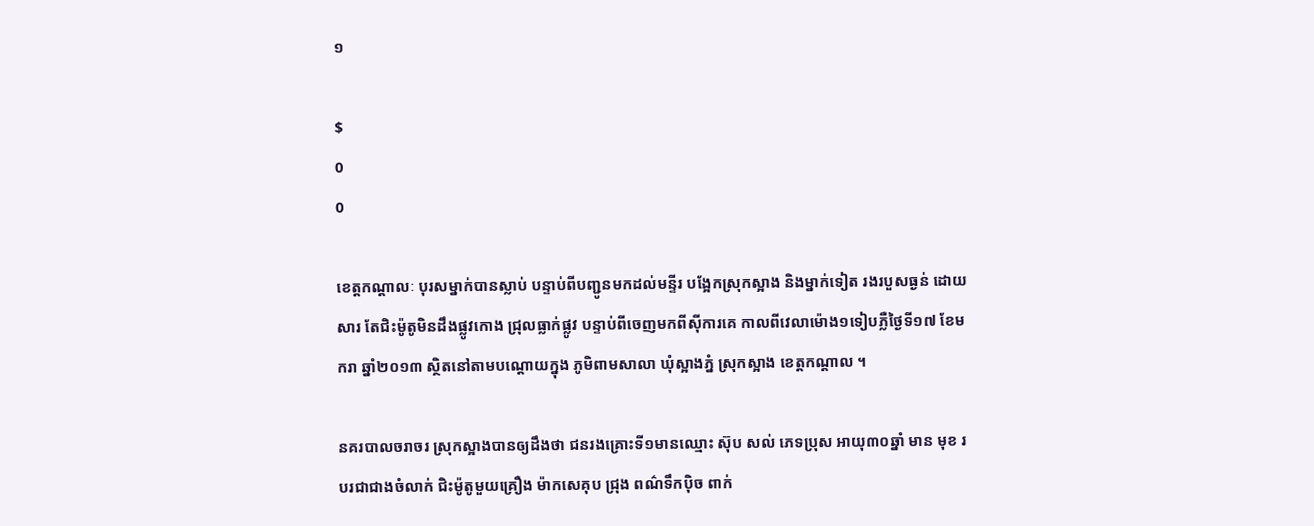១

$
0
0

ខេត្តកណ្តាលៈ បុរសម្នាក់បានស្លាប់ បន្ទាប់ពីបញ្ជូនមកដល់មន្ទីរ បង្អែកស្រុកស្អាង និងម្នាក់ទៀត រងរបួសធ្ងន់ ដោយសារ តែជិះម៉ូតូមិនដឹងផ្លូវកោង ជ្រុលធ្លាក់ផ្លូវ បន្ទាប់ពីចេញមកពីស៊ីការគេ កាលពីវេលាម៉ោង១ទៀបភ្លឺថ្ងៃទី១៧ ខែមករា ឆ្នាំ២០១៣ ស្ថិតនៅតាមបណ្តោយក្នុង ភូមិពាមសាលា ឃុំស្អាងភ្នំ ស្រុកស្អាង ខេត្តកណ្តាល ។

នគរបាលចរាចរ ស្រុកស្អាងបានឲ្យដឹងថា ជនរងគ្រោះទី១មានឈ្មោះ ស៊ុប សល់ ភេទប្រុស អាយុ៣០ឆ្នាំ មាន មុខ របរជាជាងចំលាក់ ជិះម៉ូតូមួយគ្រឿង ម៉ាកសេគុប ជ្រុង ពណ៌ទឹកប៉ិច ពាក់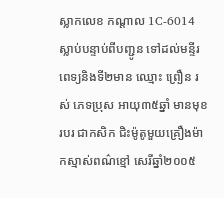ស្លាកលេខ កណ្តាល 1C-6014 ស្លាប់បន្ទាប់ពីបញ្ជូន ទៅដល់មន្ទីរពេទ្យនិងទី២មាន ឈ្មោះ ព្រឿន រស់ ភេទប្រុស អាយុ៣៥ឆ្នាំ មានមុខរបរ ជាកសិក ជិះម៉ូតូមួយគ្រឿងម៉ាកស្មាស់ពណ៌ខ្មៅ សេរីឆ្នាំ២០០៥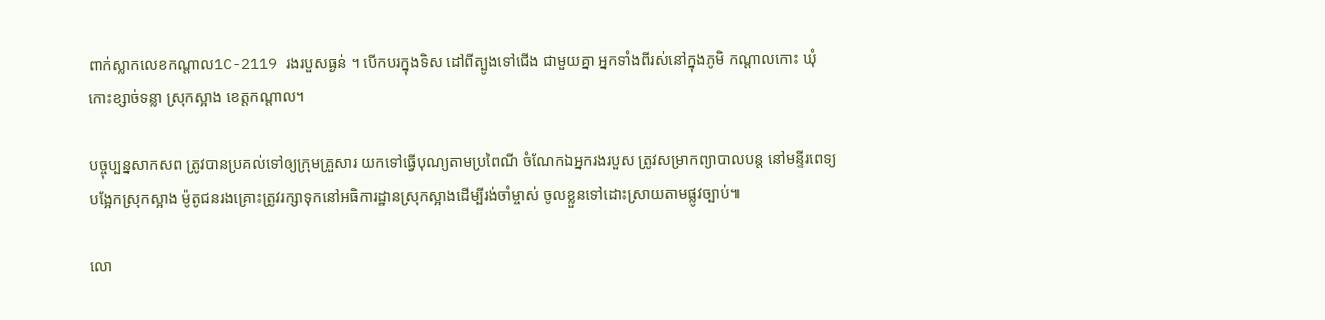ពាក់ស្លាកលេខកណ្តាល1C-2119 រងរបួសធ្ងន់ ។ បើកបរក្នុងទិស ដៅពីត្បូងទៅជើង ជាមួយគ្នា អ្នកទាំងពីរស់នៅក្នុងភូមិ កណ្តាលកោះ ឃុំកោះខ្សាច់ទន្លា ស្រុកស្អាង ខេត្តកណ្តាល។

បច្ចុប្បន្នសាកសព ត្រូវបានប្រគល់ទៅឲ្យក្រុមគ្រួសារ យកទៅធ្វើបុណ្យតាមប្រពៃណី ចំណែកឯអ្នករងរបួស ត្រូវសម្រាកព្យាបាលបន្ត នៅមន្ទីរពេទ្យបង្អែកស្រុកស្អាង ម៉ូតូជនរងគ្រោះត្រូវរក្សាទុកនៅអធិការដ្ឋានស្រុកស្អាងដើម្បីរង់ចាំម្ចាស់ ចូលខ្លួនទៅដោះស្រាយតាមផ្លូវច្បាប់៕

លោ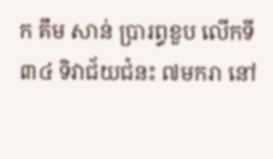ក គឹម សាន់ ប្រារព្ធខួប លើកទី៣៤ ទិវាជ័យជំនះ ៧មករា នៅ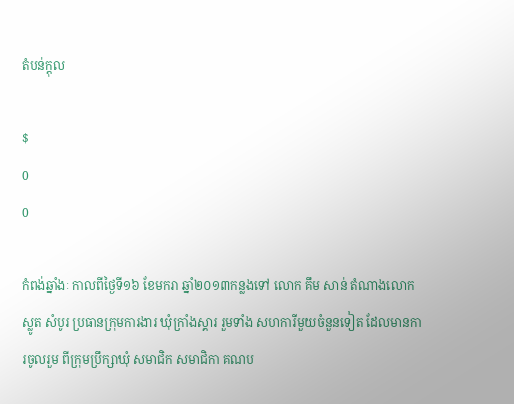តំបន់ក្តុល

$
0
0

កំពង់ឆ្នាំងៈ កាលពីថ្ងៃទី១៦ ខែមករា ឆ្នាំ២០១៣កន្លងទៅ លោក គឹម សាន់ តំណាងលោក ស្លូត សំបូរ ប្រធានក្រុមការងារ ឃុំក្រាំងស្គារ រួមទាំង សហការីមួយចំនួនទៀត ដែលមានការចូលរួម ពីក្រុមប្រឹក្សាឃុំ សមាជិក សមាជិកា គណប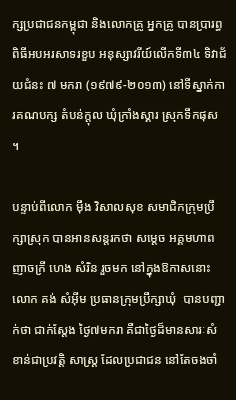ក្សប្រជាជនកម្ពុជា និងលោកគ្រូ អ្នកគ្រូ បានប្រារព្ធ ពិធីអបអរសាទរខួប អនុស្សាវរីយ៍លើកទី៣៤ ទិវាជ័យជំនះ ៧ មករា (១៩៧៩-២០១៣) នៅទីស្នាក់ការគណបក្ស តំបន់ក្តុល ឃុំក្រាំងស្គារ ស្រុកទឹកផុស ។

បន្ទាប់ពីលោក ម៉ឹង វិសាលសុខ សមាជិកក្រុមប្រឹក្សាស្រុក បានអានសន្តរកថា សម្តេច អគ្គមហាពញាចក្រី ហេង សំរិន រួចមក នៅក្នុងឱកាសនោះ លោក គង់ សំអ៊ីម ប្រធានក្រុមប្រឹក្សាឃុំ  បានបញ្ជាក់ថា ជាក់ស្តែង ថ្ងៃ៧មករា គឺជាថ្ងៃដ៏មានសារៈសំខាន់ជាប្រវត្តិ សាស្ត្រ ដែលប្រជាជន នៅតែចងចាំ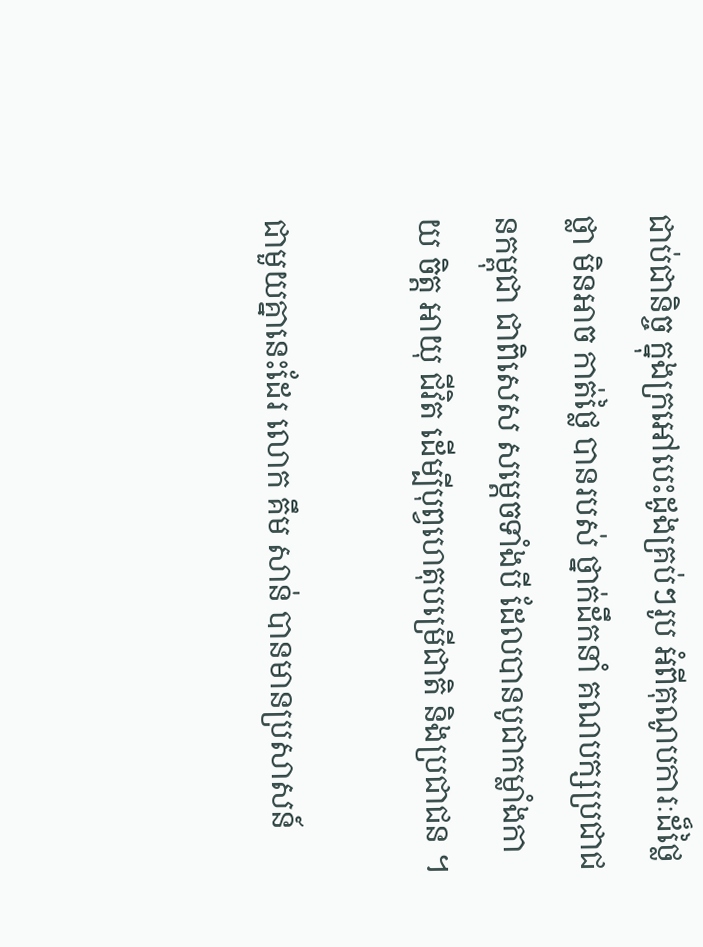ជាប់ជានិច្ច ក្នុងក្រអៅបេះដូងគ្រប់ៗរូប អំពីគុណូបការៈដ៏ថ្លៃ ថ្លា មិនអាច កាត់ថ្លៃ បានរបស់ ថ្នាក់ដឹកនាំ គណបក្សប្រជាជនកម្ពុជា ជាពិសេស សម្តេចទាំងបី ដែលបានបូជាកម្លាំងកាយ ចិត្ត អាយុ ជីវិត ដើម្បីបុព្វហេតុបម្រើជាតិ និងប្រជាជន ។

ជាមួយគ្នានេះដែរ លោក គឹម សាន់ បានមានប្រសាសន៍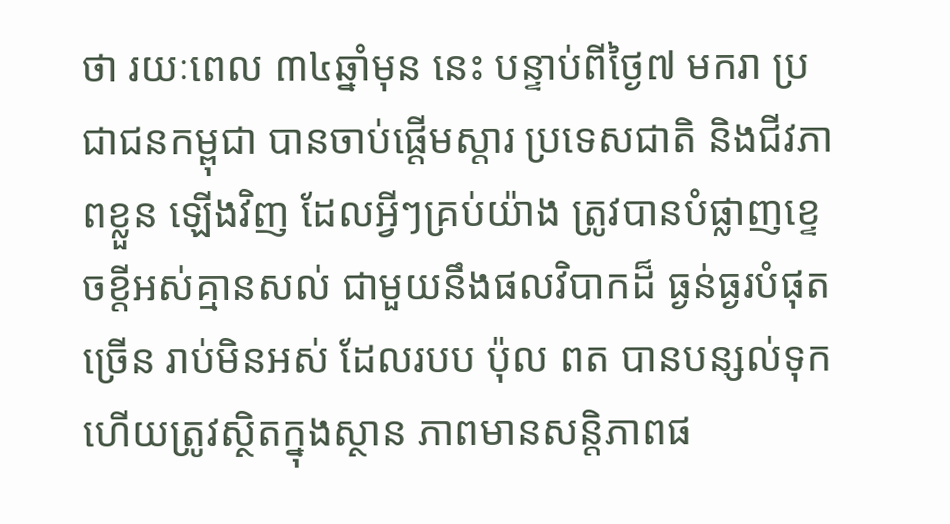ថា រយៈពេល ៣៤ឆ្នាំមុន នេះ បន្ទាប់ពីថ្ងៃ៧ មករា ប្រជាជនកម្ពុជា បានចាប់ផ្តើមស្តារ ប្រទេសជាតិ និងជីវភាពខ្លួន ឡើងវិញ ដែលអ្វីៗគ្រប់យ៉ាង ត្រូវបានបំផ្លាញខ្ទេចខ្តីអស់គ្មានសល់ ជាមួយនឹងផលវិបាកដ៏ ធ្ងន់ធ្ងរបំផុតច្រើន រាប់មិនអស់ ដែលរបប ប៉ុល ពត បានបន្សល់ទុក ហើយត្រូវស្ថិតក្នុងស្ថាន ភាពមានសន្តិភាពផ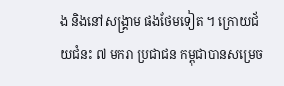ង និងនៅសង្រ្គាម ផងថែមទៀត ។ ក្រោយជ័យជំនះ ៧ មករា ប្រជាជន កម្ពុជាបានសម្រេច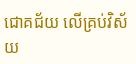ជោគជ័យ លើគ្រប់វិស័យ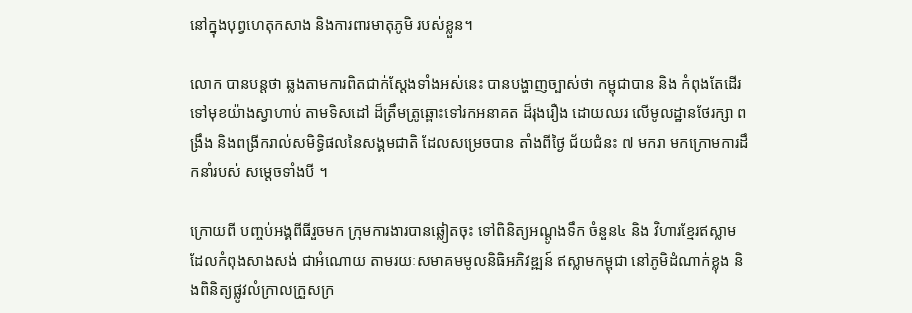នៅក្នុងបុព្វហេតុកសាង និងការពារមាតុភូមិ របស់ខ្លួន។

លោក បានបន្តថា ឆ្លងតាមការពិតជាក់ស្តែងទាំងអស់នេះ បានបង្ហាញច្បាស់ថា កម្ពុជាបាន និង កំពុងតែដើរទៅមុខយ៉ាងស្វាហាប់ តាមទិសដៅ ដ៏ត្រឹមត្រូឆ្ពោះទៅរកអនាគត ដ៏រុងរឿង ដោយឈរ លើមូលដ្ឋានថែរក្សា ពង្រឹង និងពង្រីករាល់សមិទ្ធិផលនៃសង្គមជាតិ ដែលសម្រេចបាន តាំងពីថ្ងៃ ជ័យជំនះ ៧ មករា មកក្រោមការដឹកនាំរបស់ សម្តេចទាំងបី ។

ក្រោយពី បញ្ចប់អង្គពីធីរួចមក ក្រុមការងារបានឆ្លៀតចុះ ទៅពិនិត្យអណ្តូងទឹក ចំនួន៤ និង វិហារខ្មែរឥស្លាម ដែលកំពុងសាងសង់ ជាអំណោយ តាមរយៈសមាគមមូលនិធិអភិវឌ្ឍន៍ ឥស្លាមកម្ពុជា នៅភូមិដំណាក់ខ្លុង និងពិនិត្យផ្លូវលំក្រាលក្រួសក្រ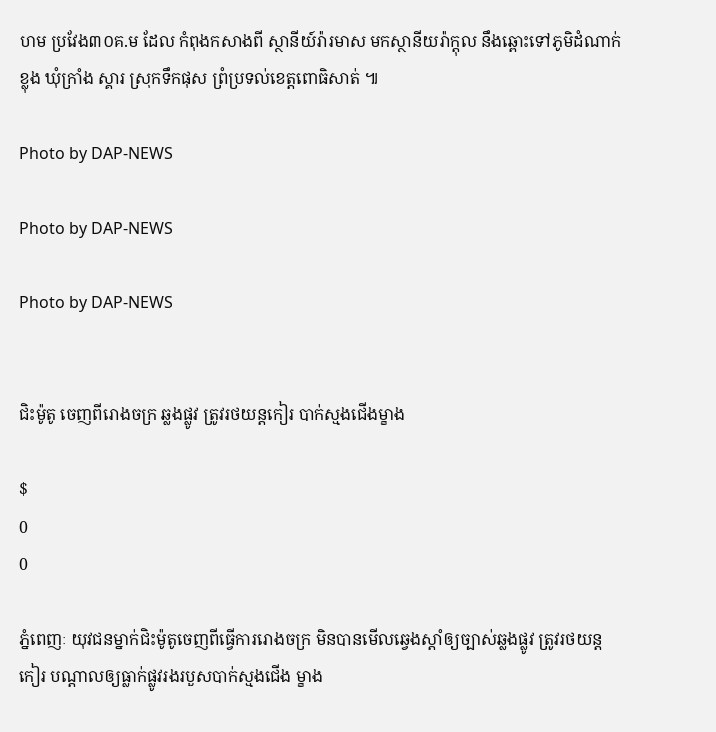ហម ប្រវែង៣០គ.ម ដែល កំពុងកសាងពី ស្ថានីយ៍រ៉ារមាស មកស្ថានីយរ៉ាក្តុល នឹងឆ្ពោះទៅភូមិដំណាក់ខ្លុង ឃុំក្រាំង ស្គារ ស្រុកទឹកផុស ព្រំប្រទល់ខេត្តពោធិសាត់ ៕

Photo by DAP-NEWS

Photo by DAP-NEWS

Photo by DAP-NEWS


ជិះម៉ូតូ ចេញពីរោងចក្រ ឆ្លងផ្លូវ ត្រូវរថយន្តកៀរ បាក់ស្មងជើងម្ខាង

$
0
0

ភ្នំពេញៈ យុវជនម្នាក់ជិះម៉ូតូចេញពីធ្វើការរោងចក្រ មិនបានមើលឆ្វេងស្តាំឲ្យច្បាស់ឆ្លងផ្លូវ ត្រូវរថយន្តកៀរ បណ្តាលឲ្យធ្លាក់ផ្លូវរងរបួសបាក់ស្មងជើង ម្ខាង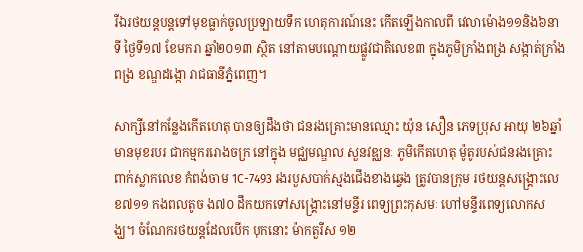រីឯរថយន្តបន្តទៅមុខធ្លាក់ចូលប្រឡាយទឹក ហេតុការណ៍នេះ កើតឡើងកាលពី វេលាម៉ោង១១និង៦នាទី ថ្ងៃទី១៧ ខែមករា ឆ្នាំ២០១៣ ស្ថិត នៅតាមបណ្តោយផ្លូវជាតិលេខ៣ ក្នុងភូមិក្រាំងពង្រ សង្កាត់ក្រាំងពង្រ ខណ្ឌដង្កោ រាជធានីភ្នំពេញ។

សាក្សីនៅកន្លែងកើតហេតុ បានឲ្យដឹងថា ជនរងគ្រោះមានឈ្មោះ យ៉ុន សឿន ភេទប្រុស អាយុ ២៦ឆ្នាំ មានមុខរបរ ជាកម្មកររោងចក្រ នៅក្នុង មជ្ឈមណ្ឌល សួនវឌ្ឈនៈ ភូមិកើតហេតុ ម៉ូតូរបស់ជនរងគ្រោះ ពាក់ស្លាកលេខ កំពង់ចាម 1C-7493 រងរបួសបាក់ស្មងជើងខាងឆ្វេង ត្រូវបានក្រុម រថយន្តសង្គ្រោះលេខ៧១១ កងពលតូច ង៧០ ដឹកយកទៅសង្គ្រោះនៅមន្ទីរ ពេទ្យព្រះកុសមៈ ហៅមន្ទីរពេទ្យលោកសង្ឃ។ ចំណែករថយន្តដែលបើក បុកនោះ ម៉ាកតួរីស ១២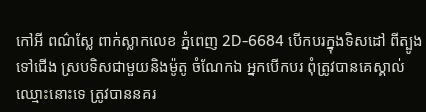កៅអី ពណ៌ស្លែ ពាក់ស្លាកលេខ ភ្នំពេញ 2D-6684 បើកបរក្នុងទិសដៅ ពីត្បូងទៅជើង ស្របទិសជាមួយនិងម៉ូតូ ចំណែកឯ អ្នកបើកបរ ពុំត្រូវបានគេស្គាល់ឈ្មោះនោះទេ ត្រូវបាននគរ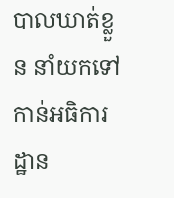បាលឃាត់ខ្លួន នាំយកទៅកាន់អធិការដ្ឋាន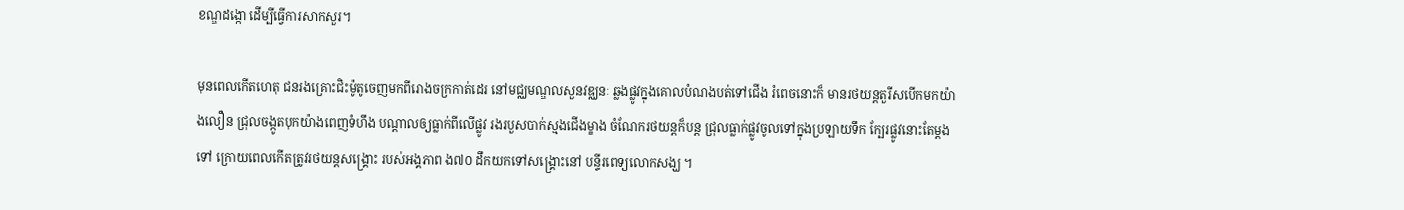ខណ្ឌដង្កោ ដើម្បីធ្វើការសាកសួរ។

មុនពេលកើតហេតុ ជនរងគ្រោះជិះម៉ូតូចេញមកពីរោងចក្រកាត់ដេរ នៅមជ្ឈមណ្ឌលសួនវឌ្ឈនៈ ឆ្លងផ្លូវក្នុងគោលបំណងបត់ទៅជើង រំពេចនោះក៏ មានរថយន្តតួរីសបើកមកយ៉ាងលឿន ជ្រុលចង្កូតបុកយ៉ាងពេញទំហឹង បណ្តាលឲ្យធ្លាក់ពីលើផ្លូវ រងរបួសបាក់ស្មងជើងម្ខាង ចំណែករថយន្តក៏បន្ត ជ្រុលធ្លាក់ផ្លូវចូលទៅក្នុងប្រឡាយទឹក ក្បែរផ្លូវនោះតែម្តងទៅ ក្រោយពេលកើតត្រូវរថយន្តសង្គ្រោះ របស់អង្គភាព ង៧០ ដឹកយកទៅសង្គ្រោះនៅ បន្ទីរពេទ្យលោកសង្ឃ ។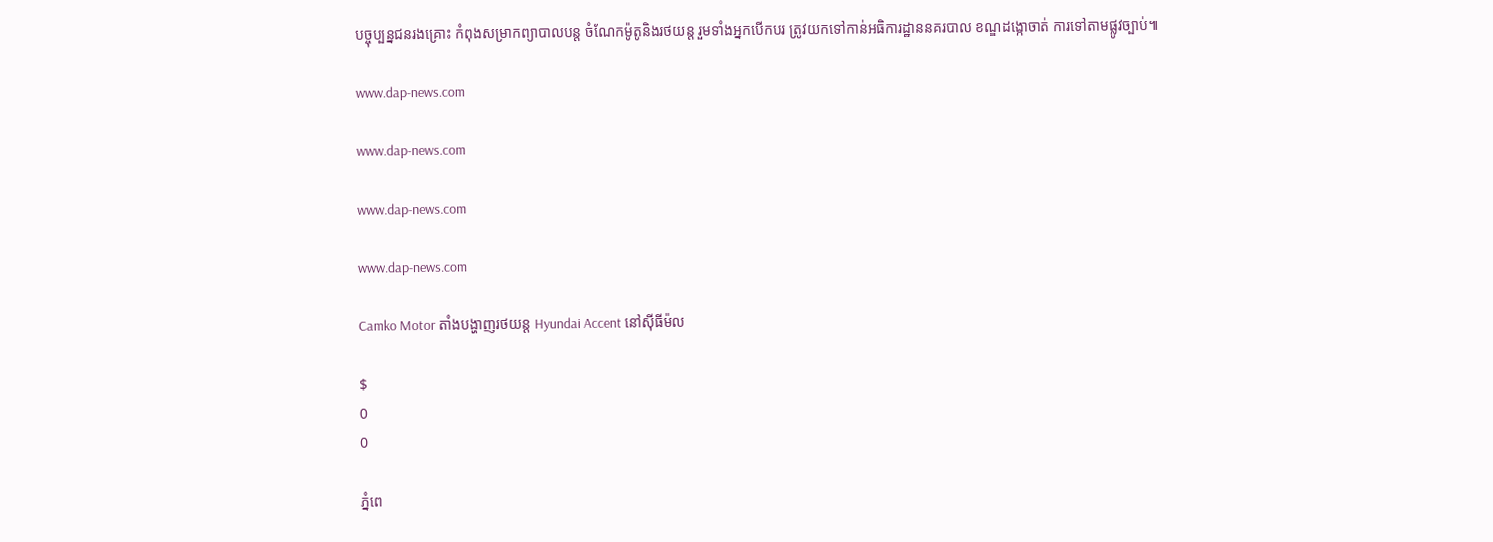បច្ចុប្បន្នជនរងគ្រោះ កំពុងសម្រាកព្យាបាលបន្ត ចំណែកម៉ូតូនិងរថយន្ត រួមទាំងអ្នកបើកបរ ត្រូវយកទៅកាន់អធិការដ្ឋាននគរបាល ខណ្ឌដង្កោចាត់ ការទៅតាមផ្លូវច្បាប់៕

www.dap-news.com

www.dap-news.com

www.dap-news.com

www.dap-news.com

Camko Motor តាំងបង្ហាញរថយន្ត Hyundai Accent នៅស៊ីធីម៉ល

$
0
0

ភ្នំពេ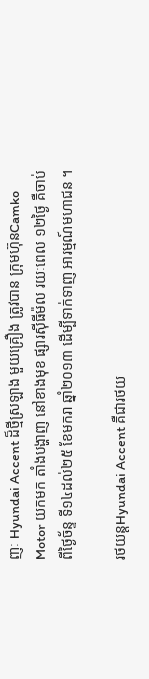ញៈ Hyundai Accent ដ៏ថ្មីស្រឡាង មួយគ្រឿង ត្រូវបាន ក្រុមហ៊ុនCamko Motor យកមក តាំងបង្ហាញ នៅខាងមុខ ផ្សារស៊ីធីម៉ល រយៈពេល ១២ថ្ងៃ គឺចាប់ពីថ្ងៃច័ន្ទ ទី១៤ដល់២៥ ខែមករា ឆ្នាំ២០១៣ ដើម្បីទាក់ទាញ អារម្មណ៍មហាជន ។

រថយន្តHyundai Accent គឺជារថយ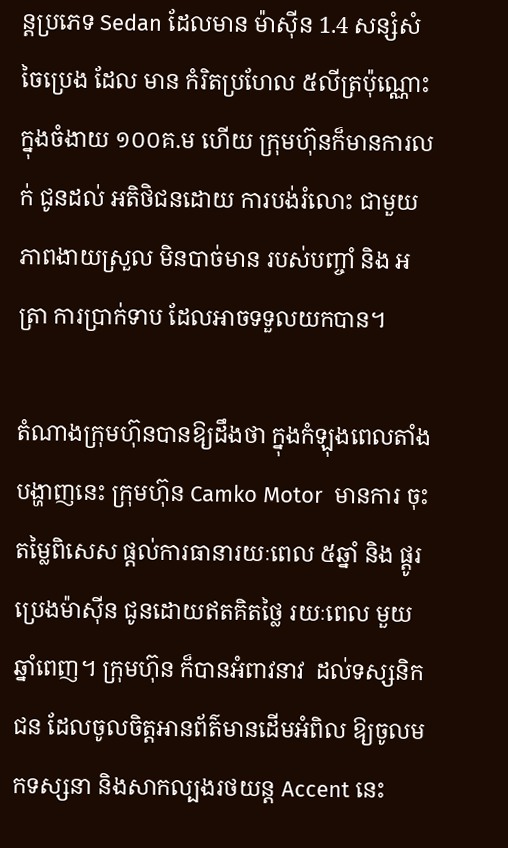ន្តប្រភេទ Sedan ដែលមាន ម៉ាស៊ីន 1.4 សន្សំសំចៃប្រេង ដែល មាន កំរិតប្រហែល ៥លីត្រប៉ុណ្ណោះក្នុងចំងាយ ១០០គ.ម ហើយ ក្រុមហ៊ុនក៏មានការលក់ ជូនដល់ អតិថិជនដោយ ការបង់រំលោះ ជាមួយភាពងាយស្រួល មិនបាច់មាន របស់បញ្ចាំ និង អត្រា ការប្រាក់ទាប ដែលអាចទទួលយកបាន។

តំណាងក្រុមហ៊ុនបានឱ្យដឹងថា ក្នុងកំឡុងពេលតាំងបង្ហាញនេះ ក្រុមហ៊ុន Camko Motor  មានការ ចុះតម្លៃពិសេស ផ្តល់ការធានារយៈពេល ៥ឆ្នាំ និង ផ្តូរប្រេងម៉ាស៊ីន ជូនដោយឥតគិតថ្លៃ រយៈពេល មួយឆ្នាំពេញ។ ក្រុមហ៊ុន ក៏បានអំពាវនាវ  ដល់ទស្សនិកជន ដែលចូលចិត្តអានព័ត៌មានដើមអំពិល ឱ្យចូលមកទស្សនា និងសាកល្បងរថយន្ត Accent នេះ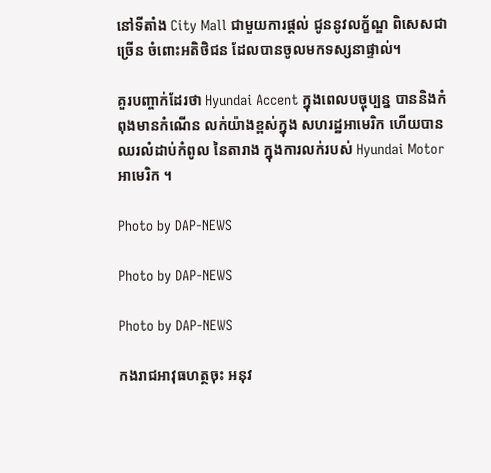នៅទីតាំង City Mall ជាមួយការផ្តល់ ជូននូវលក្ខ័ណ្ឌ ពិសេសជាច្រើន ចំពោះអតិថិជន ដែលបានចូលមកទស្សនាផ្ទាល់។

គួរបញ្ចាក់ដែរថា Hyundai Accent ក្នុងពេលបច្ចុប្បន្ន បាននិងកំពុងមានកំណើន លក់យ៉ាងខ្ពស់ក្នុង សហរដ្ឋអាមេរិក ហើយបានឈរលំដាប់កំពូល នៃតារាង ក្នុងការលក់របស់ Hyundai Motor អាមេរិក ។

Photo by DAP-NEWS

Photo by DAP-NEWS

Photo by DAP-NEWS

កងរាជអាវុធហត្ថចុះ អនុវ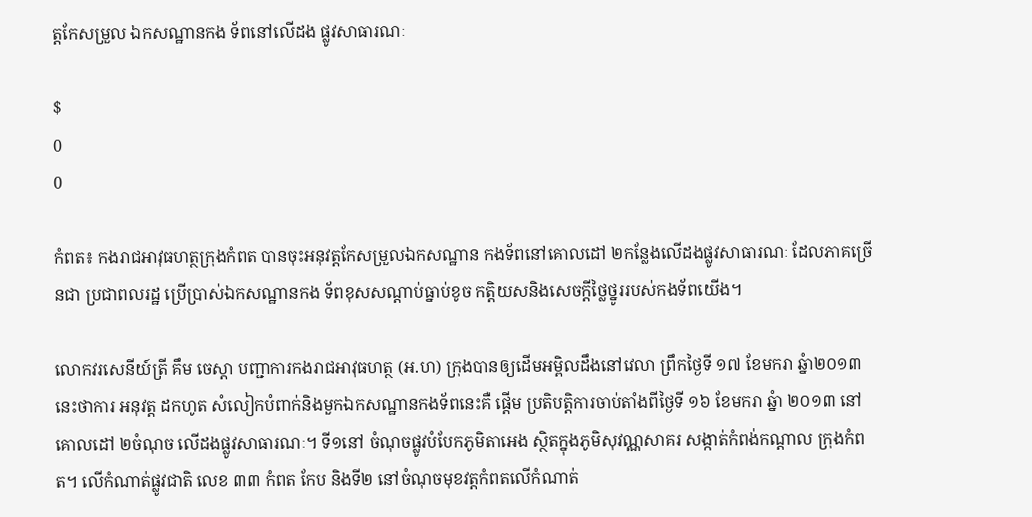ត្តកែសម្រួល ឯកសណ្ឋានកង ទ័ពនៅលើដង ផ្លូវសាធារណៈ

$
0
0

កំពត៖ កងរាជអាវុធហត្ថក្រុងកំពត បានចុះអនុវត្តកែសម្រួលឯកសណ្ឋាន កងទ័ពនៅគោលដៅ ២កន្លែងលើដងផ្លូវសាធារណៈ ដែលភាគច្រើនជា ប្រជាពលរដ្ឋ ប្រើប្រាស់ឯកសណ្ឋានកង ទ័ពខុសសណ្តាប់ធ្នាប់ខូច កត្តិយសនិងសេចក្តីថ្លៃថ្នូររបស់កងទ័ពយើង។

លោកវរសេនីយ៍ត្រី គឹម ចេស្តា បញ្ជាការកងរាជអាវុធហត្ថ (អ.ហ) ក្រុងបានឲ្យដើមអម្ពិលដឹងនៅវេលា ព្រឹកថ្ងៃទី ១៧ ខែមករា ឆ្នំា២០១៣ នេះថាការ អនុវត្ត ដកហូត សំលៀកបំពាក់និងមួកឯកសណ្ឋានកងទ័ពនេះគឺ ផ្តើម ប្រតិបត្តិការចាប់តាំងពីថ្ងៃទី ១៦ ខែមករា ឆ្នំា ២០១៣ នៅគោលដៅ ២ចំណុច លើដងផ្លូវសាធារណៈ។ ទី១នៅ ចំណុចផ្លូវបំបែកភូមិតាអេង ស្ថិតក្នុងភូមិសុវណ្ណសាគរ សង្កាត់កំពង់កណ្តាល ក្រុងកំពត។ លើកំណាត់ផ្លូវជាតិ លេខ ៣៣ កំពត កែប និងទី២ នៅចំណុចមុខវត្តកំពតលើកំណាត់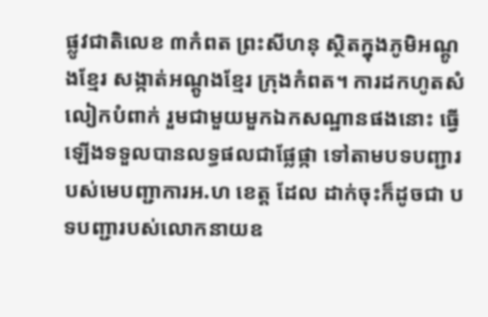ផ្លូវជាតិលេខ ៣កំពត ព្រះសីហនុ ស្ថិតក្នុងភូមិអណ្តូងខ្មែរ សង្កាត់អណ្តូងខ្មែរ ក្រុងកំពត។ ការដកហូតសំលៀកបំពាក់ រួមជាមួយមួកឯកសណ្ឋានផងនោះ ធ្វើឡើងទទួលបានលទ្ធផលជាផ្លែផ្កា ទៅតាមបទបញ្ជារបស់មេបញ្ជាការអ.ហ ខេត្ត ដែល ដាក់ចុះក៏ដូចជា បទបញ្ជារបស់លោកនាយឧ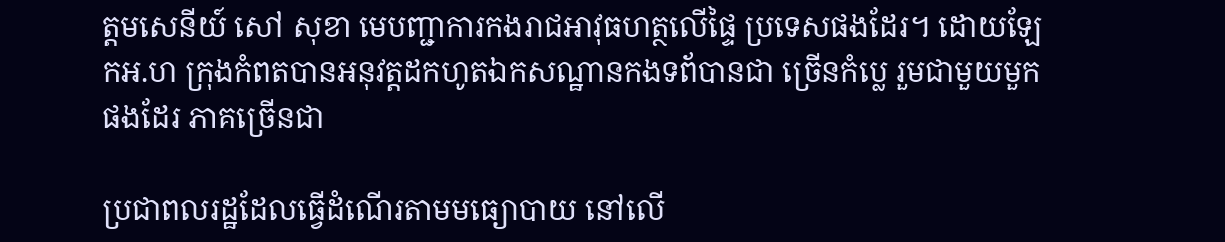ត្តមសេនីយ៍ សៅ សុខា មេបញ្ជាការកងរាជអាវុធហត្ថលើផ្ទៃ ប្រទេសផងដែរ។ ដោយឡែកអ.ហ ក្រុងកំពតបានអនុវត្តដកហូតឯកសណ្ឋានកងទព័បានជា ច្រើនកំប្លេ រួមជាមួយមួកផងដែរ ភាគច្រើនជា

ប្រជាពលរដ្ឋដែលធ្វើដំណើរតាមមធ្យោបាយ នៅលើ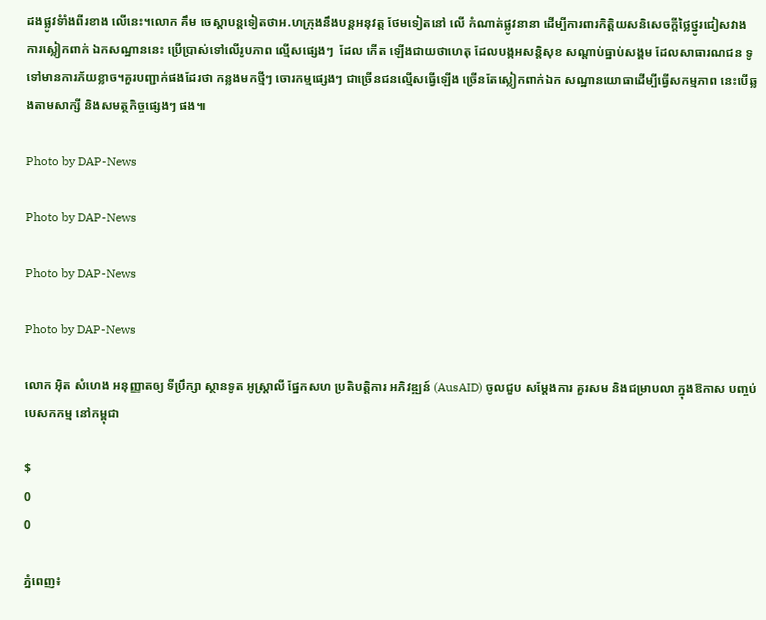ដងផ្លូវទំាំងពីរខាង លើនេះ។លោក គឹម ចេស្តាបន្តទៀតថាអ.ហក្រុងនឹងបន្តអនុវត្ត ថែមទៀតនៅ លើ កំណាត់ផ្លូវនានា ដើម្បីការពារកិត្តិយសនិសេចក្តីថ្លៃថ្នូរជៀសវាង ការស្លៀកពាក់ ឯកសណ្ឋាននេះ ប្រើប្រាស់ទៅលើរូបភាព ល្មើសផ្សេងៗ  ដែល កើត ឡើងជាយថាហេតុ ដែលបង្កអសន្តិសុខ សណ្តាប់ធ្នាប់សង្គម ដែលសាធារណជន ទូទៅមានការភ័យខ្លាច។គួរបញ្ជាក់ផងដែរថា កន្លងមកថ្មីៗ ចោរកម្មផ្សេងៗ ជាច្រើនជនល្មើសធ្វើឡើង ច្រើនតែស្លៀកពាក់ឯក សណ្ឋានយោធាដើម្បីធ្វើសកម្មភាព នេះបើឆ្លងតាមសាក្សី និងសមត្ថកិច្ចផ្សេងៗ ផង៕

Photo by DAP-News

Photo by DAP-News

Photo by DAP-News

Photo by DAP-News

លោក អ៊ិត សំហេង អនុញ្ញាតឲ្យ ទីប្រឹក្សា ស្ថានទូត អូស្ត្រាលី ផ្នែកសហ ប្រតិបត្តិការ អភិវឌ្ឍន៍ (AusAID) ចូលជួប សម្តែងការ គួរសម និងជម្រាបលា ក្នុងឱកាស បញ្ចប់បេសកកម្ម នៅកម្ពុជា

$
0
0

ភ្នំពេញ៖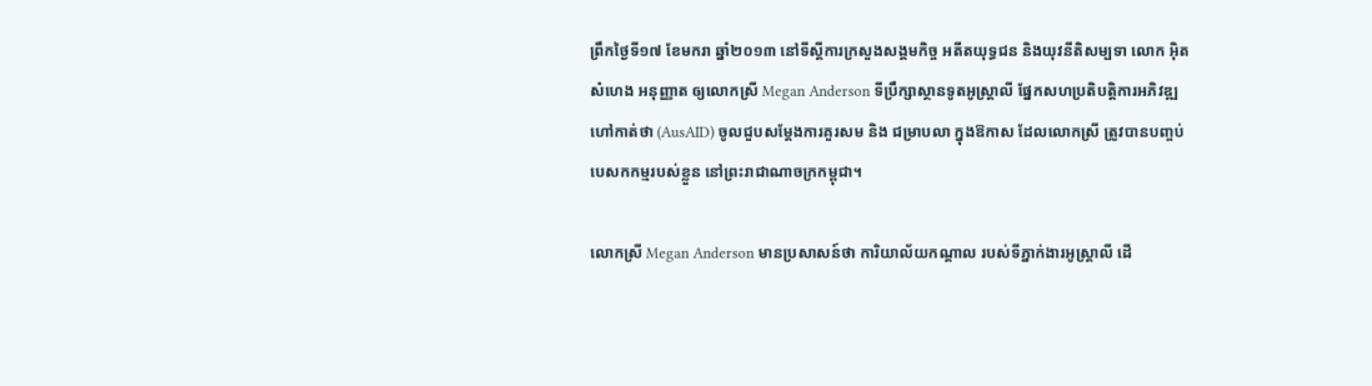ព្រឹកថ្ងៃទី១៧ ខែមករា ឆ្នាំ២០១៣ នៅទីស្តីការក្រសួងសង្គមកិច្ច អតីតយុទ្ធជន និងយុវនីតិសម្បទា លោក អ៊ិត សំហេង អនុញ្ញាត ឲ្យលោកស្រី Megan Anderson ទីបឹ្រក្សាស្ថានទូតអូស្ត្រាលី ផ្នែកសហប្រតិបត្តិការអភិវឌ្ឍ ហៅកាត់ថា (AusAID) ចូលជួបសម្តែងការគួរសម និង ជម្រាបលា ក្នុងឱកាស ដែលលោកស្រី ត្រូវបានបញ្ចប់បេសកកម្មរបស់ខ្លួន នៅព្រះរាជាណាចក្រកម្ពុជា។

លោកស្រី Megan Anderson មានប្រសាសន៍ថា ការិយាល័យកណ្តាល របស់ទីភ្នាក់ងារអូស្ត្រាលី ដើ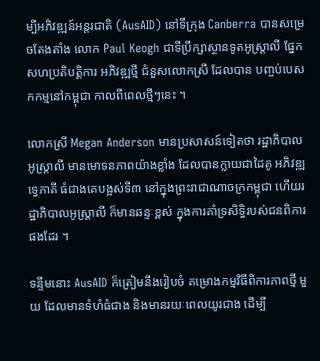ម្បីអភិវឌ្ឍន៍អន្តរជាតិ (AusAID) នៅទីក្រុង Canberra បានសម្រេចតែងតាំង លោក Paul Keogh ជាទីបឹ្រក្សាស្ថានទូតអូស្ត្រាលី ផ្នែកសហប្រតិបត្តិការ អភិវឌ្ឍថ្មី ជំនួសលោកស្រី ដែលបាន បញ្ចប់បេសកកម្មនៅកម្ពុជា កាលពីពេលថ្មីៗនេះ ។

លោកស្រី Megan Anderson មានប្រសាសន៍ទៀតថា រដ្ឋាភិបាលអូស្ត្រាលី មានមោទនភាពយ៉ាងខ្លាំង ដែលបានក្លាយជាដៃគូ អភិវឌ្ឍទ្វេភាគី ធំជាងគេបង្អស់ទី៣ នៅក្នុងព្រះរាជាណាចក្រកម្ពុជា ហើយរដ្ឋាភិបាលអូស្ត្រាលី ក៏មានឆន្ទៈខ្ពស់ ក្នុងការគាំទ្រសិទ្ធិរបស់ជនពិការផងដែរ ។

ទន្ទឹមនោះ AusAID ក៏ត្រៀមនឹងរៀបចំ គម្រោងកម្មវិធីពិការភាពថ្មី មួយ ដែលមានទំហំធំជាង និងមានរយៈពេលយូរជាង ដើម្បី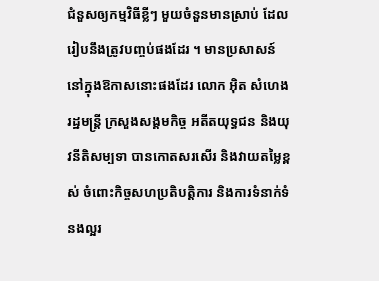ជំនួសឲ្យកម្មវិធីខ្លីៗ មួយចំនួនមានស្រាប់ ដែលរៀបនឹងត្រូវបញ្ចប់ផងដែរ ។ មានប្រសាសន៍ នៅក្នុងឱកាសនោះផងដែរ លោក អ៊ិត សំហេង រដ្ឋមន្ត្រី ក្រសួងសង្គមកិច្ច អតីតយុទ្ធជន និងយុវនីតិសម្បទា បានកោតសរសើរ និងវាយតម្លៃខ្ពស់ ចំពោះកិច្ចសហប្រតិបត្តិការ និងការទំនាក់ទំនងល្អរ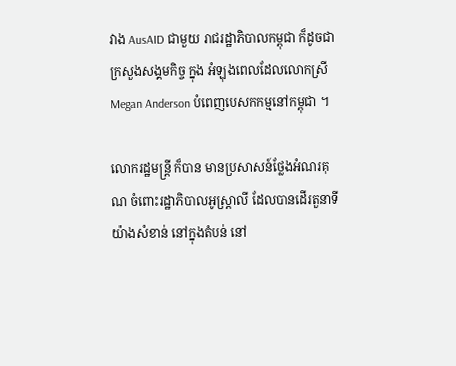វាង AusAID ជាមួយ រាជរដ្ឋាភិបាលកម្ពុជា ក៏ដូចជាក្រសួងសង្គមកិច្ច ក្នុង អំឡុងពេលដែលលោកស្រី Megan Anderson បំពេញបេសកកម្មនៅកម្ពុជា ។

លោករដ្ឋមន្ត្រី ក៏បាន មានប្រសាសន៍ថ្លែងអំណរគុណ ចំពោះរដ្ឋាភិបាលអូស្ត្រាលី ដែលបានដើរតួនាទីយ៉ាងសំខាន់ នៅក្នុងតំបន់ នៅ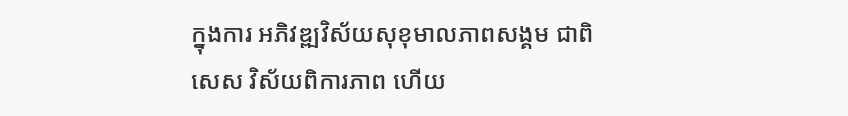ក្នុងការ អភិវឌ្ឍវិស័យសុខុមាលភាពសង្គម ជាពិសេស វិស័យពិការភាព ហើយ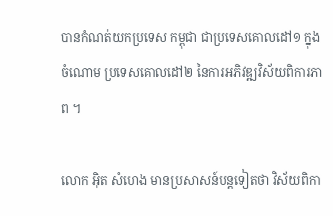បានកំណត់យកប្រទេស កម្ពុជា ជាប្រទេសគោលដៅ១ ក្នុងចំណោម ប្រទេសគោលដៅ២ នៃការអភិវឌ្ឍវិស័យពិការភាព ។

លោក អ៊ិត សំហេង មានប្រសាសន៍បន្តទៀតថា វិស័យពិកា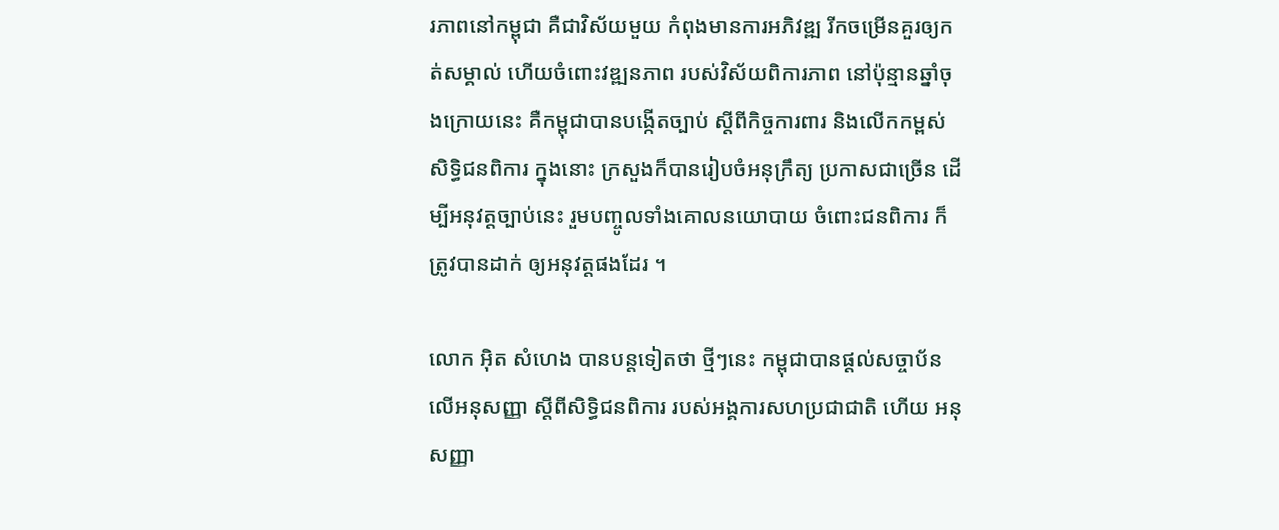រភាពនៅកម្ពុជា គឺជាវិស័យមួយ កំពុងមានការអភិវឌ្ឍ រីកចម្រើនគួរឲ្យកត់សម្គាល់ ហើយចំពោះវឌ្ឍនភាព របស់វិស័យពិការភាព នៅប៉ុន្មានឆ្នាំចុងក្រោយនេះ គឺកម្ពុជាបានបង្កើតច្បាប់ ស្តីពីកិច្ចការពារ និងលើកកម្ពស់សិទ្ធិជនពិការ ក្នុងនោះ ក្រសួងក៏បានរៀបចំអនុក្រឹត្យ ប្រកាសជាច្រើន ដើម្បីអនុវត្តច្បាប់នេះ រួមបញ្ចូលទាំងគោលនយោបាយ ចំពោះជនពិការ ក៏ត្រូវបានដាក់ ឲ្យអនុវត្តផងដែរ ។

លោក អ៊ិត សំហេង បានបន្តទៀតថា ថ្មីៗនេះ កម្ពុជាបានផ្តល់សច្ចាប័នលើអនុសញ្ញា ស្តីពីសិទ្ធិជនពិការ របស់អង្គការសហប្រជាជាតិ ហើយ អនុសញ្ញា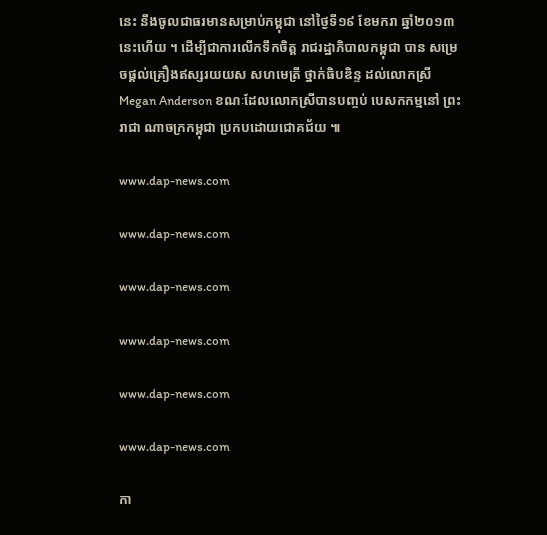នេះ នឹងចូលជាធរមានសម្រាប់កម្ពុជា នៅថ្ងៃទី១៩ ខែមករា ឆ្នាំ២០១៣ នេះហើយ ។ ដើម្បីជាការលើកទឹកចិត្ត រាជរដ្ឋាភិបាលកម្ពុជា បាន សម្រេចផ្តល់គ្រឿងឥស្សរយយស សហមេត្រី ថ្នាក់ធិបឌិន្ទ ដល់លោកស្រី  Megan Anderson ខណៈដែលលោកស្រីបានបញ្ចប់ បេសកកម្មនៅ ព្រះរាជា ណាចក្រកម្ពុជា ប្រកបដោយជោគជ័យ ៕

www.dap-news.com

www.dap-news.com

www.dap-news.com

www.dap-news.com

www.dap-news.com

www.dap-news.com

កា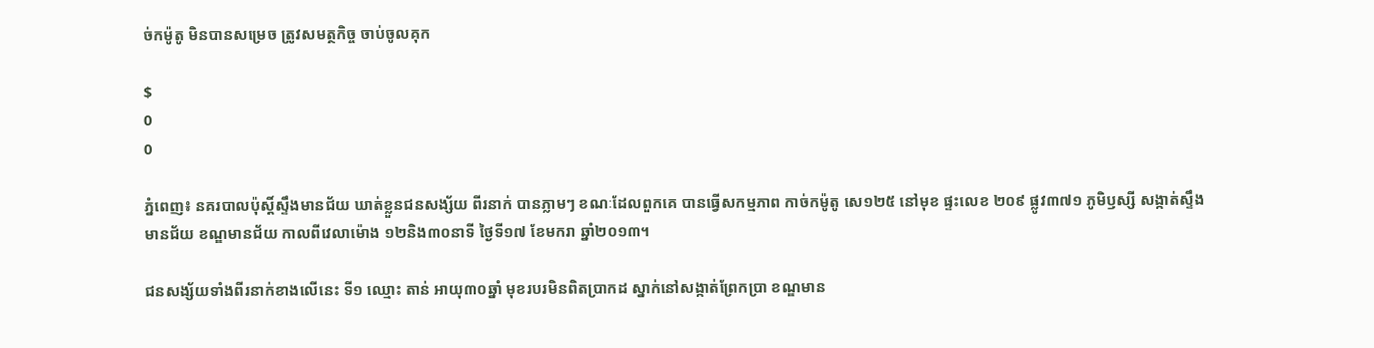ច់កម៉ូតូ មិនបានសម្រេច ត្រូវសមត្ថកិច្ច ចាប់ចូលគុក

$
0
0

ភ្នំពេញ៖ នគរបាលប៉ុស្តិ៍ស្ទឹងមានជ័យ ឃាត់ខ្លួនជនសង្ស័យ ពីរនាក់ បានភ្លាមៗ ខណៈដែលពួកគេ បានធ្វើសកម្មភាព កាច់កម៉ូតូ សេ១២៥ នៅមុខ ផ្ទះលេខ ២០៩ ផ្លូវ៣៧១ ភូមិឫស្សី សង្កាត់ស្ទឹងមានជ័យ ខណ្ឌមានជ័យ កាលពីវេលាម៉ោង ១២និង៣០នាទី ថ្ងៃទី១៧ ខែមករា ឆ្នាំ២០១៣។

ជនសង្ស័យទាំងពីរនាក់ខាងលើនេះ ទី១ ឈ្មោះ តាន់ អាយុ៣០ឆ្នាំ មុខរបរមិនពិតប្រាកដ ស្នាក់នៅសង្កាត់ព្រែកប្រា ខណ្ឌមាន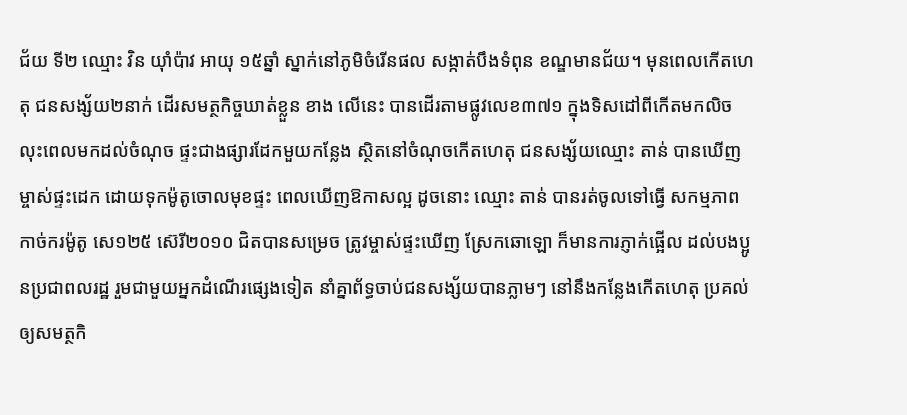ជ័យ ទី២ ឈ្មោះ វិន យ៉ាំប៉ាវ អាយុ ១៥ឆ្នាំ ស្នាក់នៅភូមិចំរើនផល សង្កាត់បឹងទំពុន ខណ្ឌមានជ័យ។ មុនពេលកើតហេតុ ជនសង្ស័យ២នាក់ ដើរសមត្ថកិច្ចឃាត់ខ្លួន ខាង លើនេះ បានដើរតាមផ្លូវលេខ៣៧១ ក្នុងទិសដៅពីកើតមកលិច លុះពេលមកដល់ចំណុច ផ្ទះជាងផ្សារដែកមួយកន្លែង ស្ថិតនៅចំណុចកើតហេតុ ជនសង្ស័យឈ្មោះ តាន់ បានឃើញម្ចាស់ផ្ទះដេក ដោយទុកម៉ូតូចោលមុខផ្ទះ ពេលឃើញឱកាសល្អ ដូចនោះ ឈ្មោះ តាន់ បានរត់ចូលទៅធ្វើ សកម្មភាព កាច់ករម៉ូតូ សេ១២៥ ស៊េរី២០១០ ជិតបានសម្រេច ត្រូវម្ចាស់ផ្ទះឃើញ ស្រែកឆោឡោ ក៏មានការភ្ញាក់ផ្អើល ដល់បងប្អូនប្រជាពលរដ្ឋ រួមជាមួយអ្នកដំណើរផ្សេងទៀត នាំគ្នាព័ទ្ធចាប់ជនសង្ស័យបានភ្លាមៗ នៅនឹងកន្លែងកើតហេតុ ប្រគល់ឲ្យសមត្ថកិ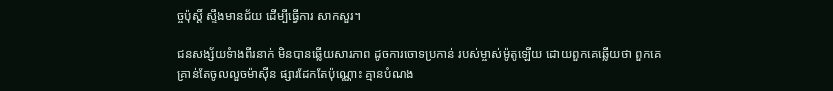ច្ចប៉ុស្តិ៍ ស្ទឹងមានជ័យ ដើម្បីធ្វើការ សាកសួរ។

ជនសង្ស័យទំាងពីរនាក់ មិនបានឆ្លើយសារភាព ដូចការចោទប្រកាន់ របស់ម្ចាស់ម៉ូតូឡើយ ដោយពួកគេឆ្លើយថា ពួកគេ គ្រាន់តែចូលលួចម៉ាស៊ីន ផ្សារដែកតែប៉ុណ្ណោះ គ្មានបំណង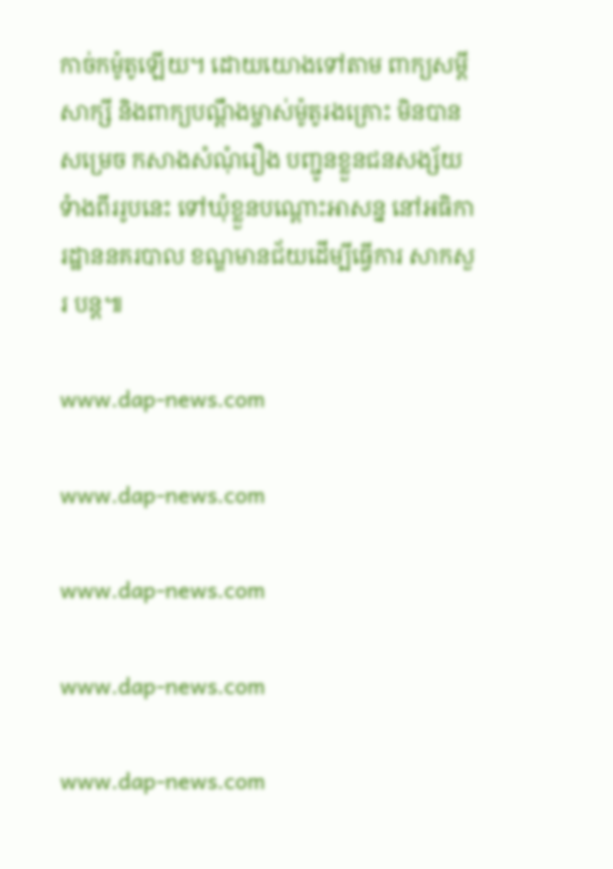កាច់កម៉ូតូឡើយ។ ដោយយោងទៅតាម ពាក្យសម្តីសាក្សី និងពាក្យបណ្តឹងម្ចាស់ម៉ូតូរងគ្រោះ មិនបានសម្រេច កសាងសំណុំរឿង បញ្ជូនខ្លួនជនសង្ស័យទំាងពីររូបនេះ ទៅឃុំខ្លួនបណ្តោះអាសន្ន នៅអធិការដ្ឋាននគរបាល ខណ្ឌមានជ័យដើម្បីធ្វើការ សាកសួរ បន្ត៕

www.dap-news.com

www.dap-news.com

www.dap-news.com

www.dap-news.com

www.dap-news.com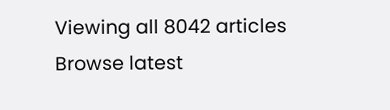Viewing all 8042 articles
Browse latest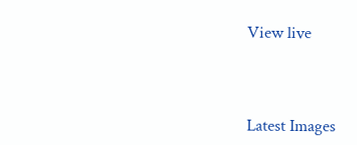View live




Latest Images